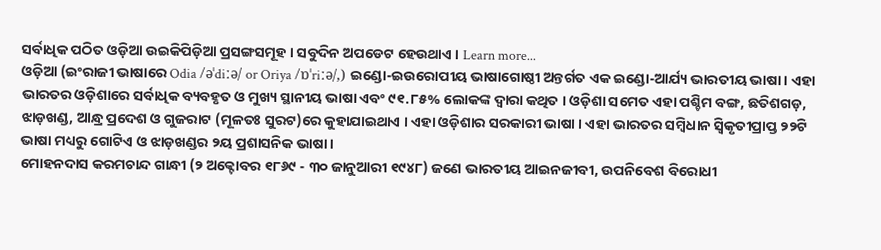ସର୍ବାଧିକ ପଠିତ ଓଡ଼ିଆ ଉଇକିପିଡ଼ିଆ ପ୍ରସଙ୍ଗସମୂହ । ସବୁଦିନ ଅପଡେଟ ହେଉଥାଏ । Learn more...
ଓଡ଼ିଆ (ଇଂରାଜୀ ଭାଷାରେ Odia /əˈdiːə/ or Oriya /ɒˈriːə/,) ଇଣ୍ଡୋ-ଇଉରୋପୀୟ ଭାଷାଗୋଷ୍ଠୀ ଅନ୍ତର୍ଗତ ଏକ ଇଣ୍ଡୋ-ଆର୍ଯ୍ୟ ଭାରତୀୟ ଭାଷା । ଏହା ଭାରତର ଓଡ଼ିଶାରେ ସର୍ବାଧିକ ବ୍ୟବହୃତ ଓ ମୁଖ୍ୟ ସ୍ଥାନୀୟ ଭାଷା ଏବଂ ୯୧.୮୫% ଲୋକଙ୍କ ଦ୍ୱାରା କଥିତ । ଓଡ଼ିଶା ସମେତ ଏହା ପଶ୍ଚିମ ବଙ୍ଗ, ଛତିଶଗଡ଼, ଝାଡ଼ଖଣ୍ଡ, ଆନ୍ଧ୍ର ପ୍ରଦେଶ ଓ ଗୁଜରାଟ (ମୂଳତଃ ସୁରଟ)ରେ କୁହାଯାଇଥାଏ । ଏହା ଓଡ଼ିଶାର ସରକାରୀ ଭାଷା । ଏହା ଭାରତର ସମ୍ବିଧାନ ସ୍ୱିକୃତୀପ୍ରାପ୍ତ ୨୨ଟି ଭାଷା ମଧ୍ୟରୁ ଗୋଟିଏ ଓ ଝାଡ଼ଖଣ୍ଡର ୨ୟ ପ୍ରଶାସନିକ ଭାଷା ।
ମୋହନଦାସ କରମଚାନ୍ଦ ଗାନ୍ଧୀ (୨ ଅକ୍ଟୋବର ୧୮୬୯ - ୩୦ ଜାନୁଆରୀ ୧୯୪୮) ଜଣେ ଭାରତୀୟ ଆଇନଜୀବୀ, ଉପନିବେଶ ବିରୋଧୀ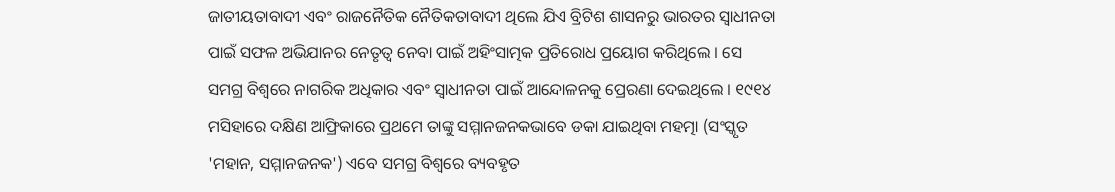ଜାତୀୟତାବାଦୀ ଏବଂ ରାଜନୈତିକ ନୈତିକତାବାଦୀ ଥିଲେ ଯିଏ ବ୍ରିଟିଶ ଶାସନରୁ ଭାରତର ସ୍ୱାଧୀନତା ପାଇଁ ସଫଳ ଅଭିଯାନର ନେତୃତ୍ୱ ନେବା ପାଇଁ ଅହିଂସାତ୍ମକ ପ୍ରତିରୋଧ ପ୍ରୟୋଗ କରିଥିଲେ । ସେ ସମଗ୍ର ବିଶ୍ୱରେ ନାଗରିକ ଅଧିକାର ଏବଂ ସ୍ୱାଧୀନତା ପାଇଁ ଆନ୍ଦୋଳନକୁ ପ୍ରେରଣା ଦେଇଥିଲେ । ୧୯୧୪ ମସିହାରେ ଦକ୍ଷିଣ ଆଫ୍ରିକାରେ ପ୍ରଥମେ ତାଙ୍କୁ ସମ୍ମାନଜନକଭାବେ ଡକା ଯାଇଥିବା ମହତ୍ମା (ସଂସ୍କୃତ 'ମହାନ, ସମ୍ମାନଜନକ') ଏବେ ସମଗ୍ର ବିଶ୍ୱରେ ବ୍ୟବହୃତ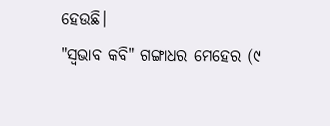ହେଉଛି।
"ସ୍ୱଭାବ କବି" ଗଙ୍ଗାଧର ମେହେର (୯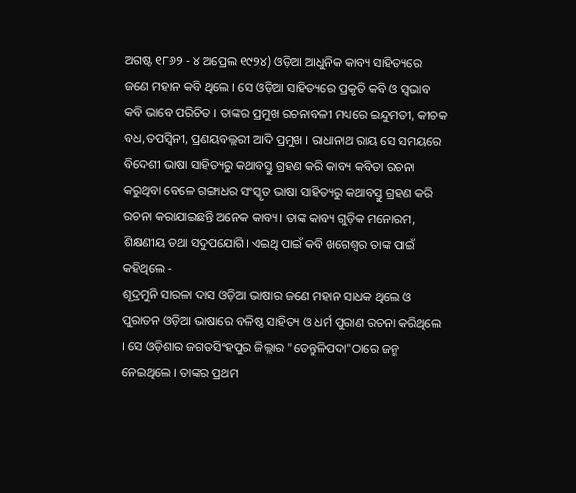ଅଗଷ୍ଟ ୧୮୬୨ - ୪ ଅପ୍ରେଲ ୧୯୨୪) ଓଡ଼ିଆ ଆଧୁନିକ କାବ୍ୟ ସାହିତ୍ୟରେ ଜଣେ ମହାନ କବି ଥିଲେ । ସେ ଓଡ଼ିଆ ସାହିତ୍ୟରେ ପ୍ରକୃତି କବି ଓ ସ୍ୱଭାବ କବି ଭାବେ ପରିଚିତ । ତାଙ୍କର ପ୍ରମୁଖ ରଚନାବଳୀ ମଧ୍ୟରେ ଇନ୍ଦୁମତୀ, କୀଚକ ବଧ,ତପସ୍ୱିନୀ, ପ୍ରଣୟବଲ୍ଲରୀ ଆଦି ପ୍ରମୁଖ । ରାଧାନାଥ ରାୟ ସେ ସମୟରେ ବିଦେଶୀ ଭାଷା ସାହିତ୍ୟରୁ କଥାବସ୍ତୁ ଗ୍ରହଣ କରି କାବ୍ୟ କବିତା ରଚନା କରୁଥିବା ବେଳେ ଗଙ୍ଗାଧର ସଂସ୍କୃତ ଭାଷା ସାହିତ୍ୟରୁ କଥାବସ୍ତୁ ଗ୍ରହଣ କରି ରଚନା କରାଯାଇଛନ୍ତି ଅନେକ କାବ୍ୟ। ତାଙ୍କ କାବ୍ୟ ଗୁଡ଼ିକ ମନୋରମ, ଶିକ୍ଷଣୀୟ ତଥା ସଦୁପଯୋଗି। ଏଇଥି ପାଇଁ କବି ଖଗେଶ୍ବର ତାଙ୍କ ପାଇଁ କହିଥିଲେ -
ଶୂଦ୍ରମୁନି ସାରଳା ଦାସ ଓଡ଼ିଆ ଭାଷାର ଜଣେ ମହାନ ସାଧକ ଥିଲେ ଓ ପୁରାତନ ଓଡ଼ିଆ ଭାଷାରେ ବଳିଷ୍ଠ ସାହିତ୍ୟ ଓ ଧର୍ମ ପୁରାଣ ରଚନା କରିଥିଲେ । ସେ ଓଡ଼ିଶାର ଜଗତସିଂହପୁର ଜିଲ୍ଲାର "ତେନ୍ତୁଳିପଦା"ଠାରେ ଜନ୍ମ ନେଇଥିଲେ । ତାଙ୍କର ପ୍ରଥମ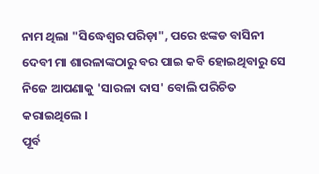ନାମ ଥିଲା "ସିଦ୍ଧେଶ୍ୱର ପରିଡ଼ା", ପରେ ଝଙ୍କଡ ବାସିନୀ ଦେବୀ ମା ଶାରଳାଙ୍କଠାରୁ ବର ପାଇ କବି ହୋଇଥିବାରୁ ସେ ନିଜେ ଆପଣାକୁ 'ସାରଳା ଦାସ' ବୋଲି ପରିଚିତ କରାଇଥିଲେ ।
ପୂର୍ବ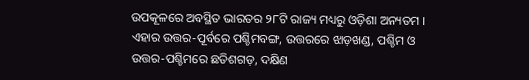ଉପକୂଳରେ ଅବସ୍ଥିତ ଭାରତର ୨୮ଟି ରାଜ୍ୟ ମଧ୍ୟରୁ ଓଡ଼ିଶା ଅନ୍ୟତମ । ଏହାର ଉତ୍ତର-ପୂର୍ବରେ ପଶ୍ଚିମବଙ୍ଗ, ଉତ୍ତରରେ ଝାଡ଼ଖଣ୍ଡ, ପଶ୍ଚିମ ଓ ଉତ୍ତର-ପଶ୍ଚିମରେ ଛତିଶଗଡ଼, ଦକ୍ଷିଣ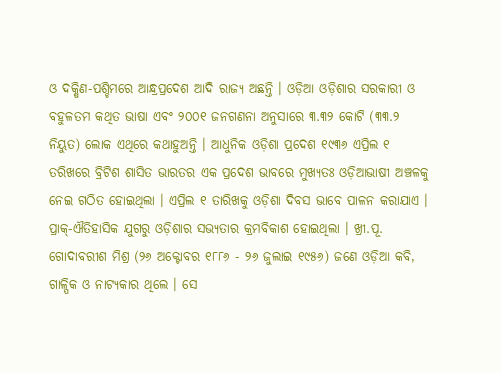ଓ ଦକ୍ଷିଣ-ପଶ୍ଚିମରେ ଆନ୍ଧ୍ରପ୍ରଦେଶ ଆଦି ରାଜ୍ୟ ଅଛନ୍ତି । ଓଡ଼ିଆ ଓଡ଼ିଶାର ସରକାରୀ ଓ ବହୁଳତମ କଥିତ ଭାଷା ଏବଂ ୨୦୦୧ ଜନଗଣନା ଅନୁସାରେ ୩.୩୨ କୋଟି (୩୩.୨ ନିୟୁତ) ଲୋକ ଏଥିରେ କଥାହୁଅନ୍ତି । ଆଧୁନିକ ଓଡ଼ିଶା ପ୍ରଦେଶ ୧୯୩୬ ଏପ୍ରିଲ ୧ ତରିଖରେ ବ୍ରିଟିଶ ଶାସିତ ଭାରତର ଏକ ପ୍ରଦେଶ ଭାବରେ ମୁଖ୍ୟତଃ ଓଡ଼ିଆଭାଷୀ ଅଞ୍ଚଳକୁ ନେଇ ଗଠିତ ହୋଇଥିଲା । ଏପ୍ରିଲ ୧ ତାରିଖକୁ ଓଡ଼ିଶା ଦିବସ ଭାବେ ପାଳନ କରାଯାଏ । ପ୍ରାକ୍-ଐତିହାସିକ ଯୁଗରୁ ଓଡ଼ିଶାର ସଭ୍ୟତାର କ୍ରମବିକାଶ ହୋଇଥିଲା । ଖ୍ରୀ.ପୂ.
ଗୋଦାବରୀଶ ମିଶ୍ର (୨୬ ଅକ୍ଟୋବର ୧୮୮୬ - ୨୬ ଜୁଲାଇ ୧୯୫୬) ଜଣେ ଓଡ଼ିଆ କବି, ଗାଳ୍ପିକ ଓ ନାଟ୍ୟକାର ଥିଲେ । ସେ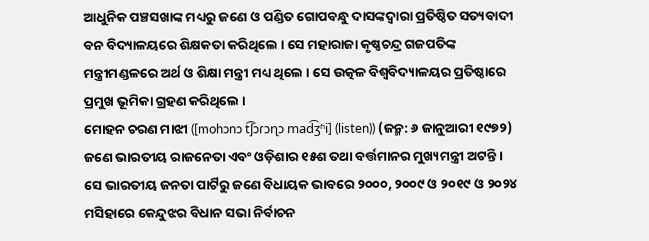ଆଧୁନିକ ପଞ୍ଚସଖାଙ୍କ ମଧ୍ୟରୁ ଜଣେ ଓ ପଣ୍ଡିତ ଗୋପବନ୍ଧୁ ଦାସଙ୍କଦ୍ୱାରା ପ୍ରତିଷ୍ଠିତ ସତ୍ୟବାଦୀ ବନ ବିଦ୍ୟାଳୟରେ ଶିକ୍ଷକତା କରିଥିଲେ । ସେ ମହାରାଜା କୃଷ୍ଣଚନ୍ଦ୍ର ଗଜପତିଙ୍କ ମନ୍ତ୍ରୀମଣ୍ଡଳରେ ଅର୍ଥ ଓ ଶିକ୍ଷା ମନ୍ତ୍ରୀ ମଧ୍ୟ ଥିଲେ । ସେ ଉତ୍କଳ ବିଶ୍ୱବିଦ୍ୟାଳୟର ପ୍ରତିଷ୍ଠାରେ ପ୍ରମୁଖ ଭୂମିକା ଗ୍ରହଣ କରିଥିଲେ ।
ମୋହନ ଚରଣ ମାଝୀ ([mohɔnɔ t͡ʃɔɾɔɳɔ mad͡ʒʱi] (listen)) (ଜନ୍ମ: ୬ ଜାନୁଆରୀ ୧୯୭୨) ଜଣେ ଭାରତୀୟ ରାଜନେତା ଏବଂ ଓଡ଼ିଶାର ୧୫ଶ ତଥା ବର୍ତ୍ତମାନର ମୁଖ୍ୟମନ୍ତ୍ରୀ ଅଟନ୍ତି । ସେ ଭାରତୀୟ ଜନତା ପାର୍ଟିରୁ ଜଣେ ବିଧାୟକ ଭାବରେ ୨୦୦୦, ୨୦୦୯ ଓ ୨୦୧୯ ଓ ୨୦୨୪ ମସିହାରେ କେନ୍ଦୁଝର ବିଧାନ ସଭା ନିର୍ବାଚନ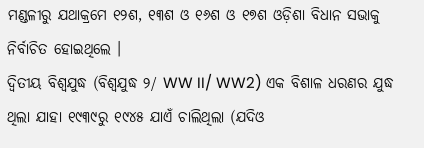ମଣ୍ଡଳୀରୁ ଯଥାକ୍ରମେ ୧୨ଶ, ୧୩ଶ ଓ ୧୬ଶ ଓ ୧୭ଶ ଓଡ଼ିଶା ବିଧାନ ସଭାକୁ ନିର୍ବାଚିତ ହୋଇଥିଲେ ।
ଦ୍ୱିତୀୟ ବିଶ୍ୱଯୁଦ୍ଧ (ବିଶ୍ୱଯୁଦ୍ଧ ୨/ WW II/ WW2) ଏକ ବିଶାଳ ଧରଣର ଯୁଦ୍ଧ ଥିଲା ଯାହା ୧୯୩୯ରୁ ୧୯୪୫ ଯାଏଁ ଚାଲିଥିଲା (ଯଦିଓ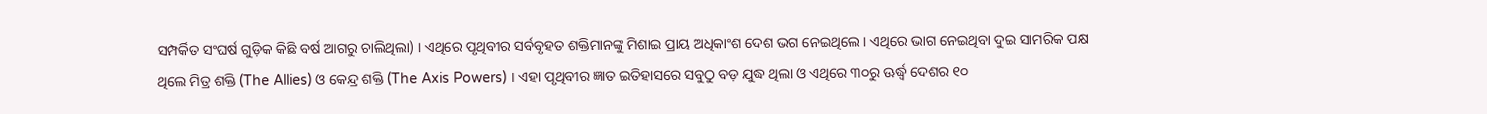ସମ୍ପର୍କିତ ସଂଘର୍ଷ ଗୁଡ଼ିକ କିଛି ବର୍ଷ ଆଗରୁ ଚାଲିଥିଲା) । ଏଥିରେ ପୃଥିବୀର ସର୍ବବୃହତ ଶକ୍ତିମାନଙ୍କୁ ମିଶାଇ ପ୍ରାୟ ଅଧିକାଂଶ ଦେଶ ଭଗ ନେଇଥିଲେ । ଏଥିରେ ଭାଗ ନେଇଥିବା ଦୁଇ ସାମରିକ ପକ୍ଷ ଥିଲେ ମିତ୍ର ଶକ୍ତି (The Allies) ଓ କେନ୍ଦ୍ର ଶକ୍ତି (The Axis Powers) । ଏହା ପୃଥିବୀର ଜ୍ଞାତ ଇତିହାସରେ ସବୁଠୁ ବଡ଼ ଯୁଦ୍ଧ ଥିଲା ଓ ଏଥିରେ ୩୦ରୁ ଊର୍ଦ୍ଧ୍ୱ ଦେଶର ୧୦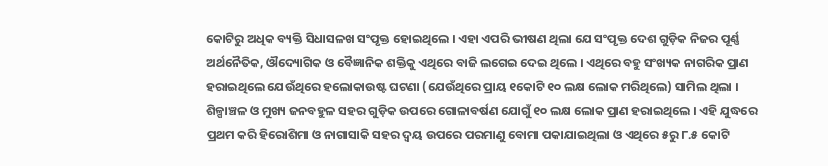କୋଟିରୁ ଅଧିକ ବ୍ୟକ୍ତି ସିଧାସଳଖ ସଂପୃକ୍ତ ହୋଇଥିଲେ । ଏହା ଏପରି ଭୀଷଣ ଥିଲା ଯେ ସଂପୃକ୍ତ ଦେଶ ଗୁଡ଼ିକ ନିଜର ପୂର୍ଣ୍ଣ ଅର୍ଥନୈତିକ, ଔଦ୍ୟୋଗିକ ଓ ବୈଜ୍ଞାନିକ ଶକ୍ତିକୁ ଏଥିରେ ବାଜି ଲଗେଇ ଦେଇ ଥିଲେ । ଏଥିରେ ବହୁ ସଂଖ୍ୟକ ନାଗରିକ ପ୍ରାଣ ହରାଇଥିଲେ ଯେଉଁଥିରେ ହଲୋକାଉଷ୍ଟ ଘଟଣା (ଯେଉଁଥିରେ ପ୍ରାୟ ୧କୋଟି ୧୦ ଲକ୍ଷ ଲୋକ ମରିଥିଲେ) ସାମିଲ ଥିଲା । ଶିଳ୍ପାଞ୍ଚଳ ଓ ମୁଖ୍ୟ ଜନବହୁଳ ସହର ଗୁଡ଼ିକ ଉପରେ ଗୋଳାବର୍ଷଣ ଯୋଗୁଁ ୧୦ ଲକ୍ଷ ଲୋକ ପ୍ରାଣ ହରାଇଥିଲେ । ଏହି ଯୁଦ୍ଧରେ ପ୍ରଥମ କରି ହିରୋଶିମା ଓ ନାଗାସାକି ସହର ଦ୍ୱୟ ଉପରେ ପରମାଣୁ ବୋମା ପକାଯାଇଥିଲା ଓ ଏଥିରେ ୫ରୁ ୮.୫ କୋଟି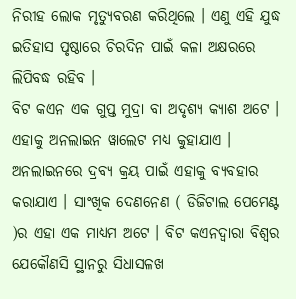ନିରୀହ ଲୋକ ମୃତ୍ୟୁବରଣ କରିଥିଲେ । ଏଣୁ ଏହି ଯୁଦ୍ଧ ଇତିହାସ ପୃଷ୍ଠାରେ ଚିରଦିନ ପାଇଁ କଳା ଅକ୍ଷରରେ ଲିପିବଦ୍ଧ ରହିବ ।
ବିଟ କଏନ ଏକ ଗୁପ୍ତ ମୁଦ୍ରା ବା ଅଦୃଶ୍ୟ କ୍ୟାଶ ଅଟେ । ଏହାକୁ ଅନଲାଇନ ୱାଲେଟ ମଧ୍ୟ କୁହାଯାଏ । ଅନଲାଇନରେ ଦ୍ରବ୍ୟ କ୍ରୟ ପାଇଁ ଏହାକୁ ବ୍ୟବହାର କରାଯାଏ । ସାଂଖିକ ଦେଣନେଣ ( ଡିଜିଟାଲ ପେମେଣ୍ଟ )ର ଏହା ଏକ ମାଧ୍ୟମ ଅଟେ । ବିଟ କଏନଦ୍ୱାରା ବିଶ୍ୱର ଯେକୌଣସି ସ୍ଥାନରୁ ସିଧାସଳଖ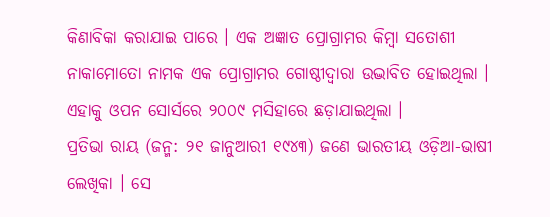କିଣାବିକା କରାଯାଇ ପାରେ । ଏକ ଅଜ୍ଞାତ ପ୍ରୋଗ୍ରାମର କିମ୍ବା ସତୋଶୀ ନାକାମୋତୋ ନାମକ ଏକ ପ୍ରୋଗ୍ରାମର ଗୋଷ୍ଠୀଦ୍ୱାରା ଉଦ୍ଭାବିତ ହୋଇଥିଲା । ଏହାକୁ ଓପନ ସୋର୍ସରେ ୨୦୦୯ ମସିହାରେ ଛଡ଼ାଯାଇଥିଲା ।
ପ୍ରତିଭା ରାୟ (ଜନ୍ମ: ୨୧ ଜାନୁଆରୀ ୧୯୪୩) ଜଣେ ଭାରତୀୟ ଓଡ଼ିଆ-ଭାଷୀ ଲେଖିକା । ସେ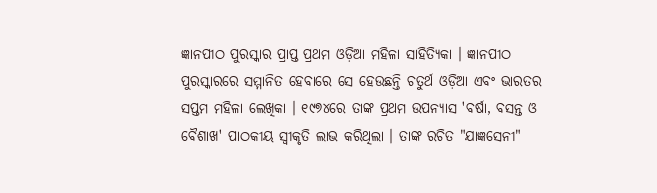ଜ୍ଞାନପୀଠ ପୁରସ୍କାର ପ୍ରାପ୍ତ ପ୍ରଥମ ଓଡ଼ିଆ ମହିଳା ସାହିତ୍ୟିକା । ଜ୍ଞାନପୀଠ ପୁରସ୍କାରରେ ସମ୍ମାନିତ ହେବାରେ ସେ ହେଉଛନ୍ତି ଚତୁର୍ଥ ଓଡ଼ିଆ ଏବଂ ଭାରତର ସପ୍ତମ ମହିଳା ଲେଖିକା । ୧୯୭୪ରେ ତାଙ୍କ ପ୍ରଥମ ଉପନ୍ୟାସ 'ବର୍ଷା, ବସନ୍ତ ଓ ବୈଶାଖ' ପାଠକୀୟ ସ୍ୱୀକୃତି ଲାଭ କରିଥିଲା । ତାଙ୍କ ରଚିତ "ଯାଜ୍ଞସେନୀ"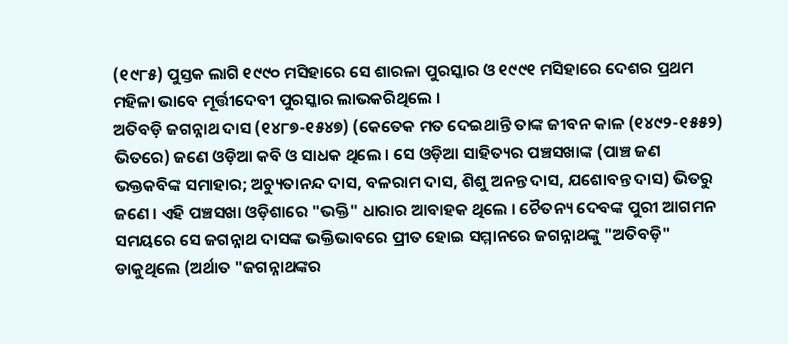(୧୯୮୫) ପୁସ୍ତକ ଲାଗି ୧୯୯୦ ମସିହାରେ ସେ ଶାରଳା ପୁରସ୍କାର ଓ ୧୯୯୧ ମସିହାରେ ଦେଶର ପ୍ରଥମ ମହିଳା ଭାବେ ମୂର୍ତ୍ତୀଦେବୀ ପୁରସ୍କାର ଲାଭକରିଥିଲେ ।
ଅତିବଡ଼ି ଜଗନ୍ନାଥ ଦାସ (୧୪୮୭-୧୫୪୭) (କେତେକ ମତ ଦେଇଥାନ୍ତି ତାଙ୍କ ଜୀବନ କାଳ (୧୪୯୨-୧୫୫୨) ଭିତରେ) ଜଣେ ଓଡ଼ିଆ କବି ଓ ସାଧକ ଥିଲେ । ସେ ଓଡ଼ିଆ ସାହିତ୍ୟର ପଞ୍ଚସଖାଙ୍କ (ପାଞ୍ଚ ଜଣ ଭକ୍ତକବିଙ୍କ ସମାହାର; ଅଚ୍ୟୁତାନନ୍ଦ ଦାସ, ବଳରାମ ଦାସ, ଶିଶୁ ଅନନ୍ତ ଦାସ, ଯଶୋବନ୍ତ ଦାସ) ଭିତରୁ ଜଣେ । ଏହି ପଞ୍ଚସଖା ଓଡ଼ିଶାରେ "ଭକ୍ତି" ଧାରାର ଆବାହକ ଥିଲେ । ଚୈତନ୍ୟ ଦେବଙ୍କ ପୁରୀ ଆଗମନ ସମୟରେ ସେ ଜଗନ୍ନାଥ ଦାସଙ୍କ ଭକ୍ତିଭାବରେ ପ୍ରୀତ ହୋଇ ସମ୍ମାନରେ ଜଗନ୍ନାଥଙ୍କୁ "ଅତିବଡ଼ି" ଡାକୁଥିଲେ (ଅର୍ଥାତ "ଜଗନ୍ନାଥଙ୍କର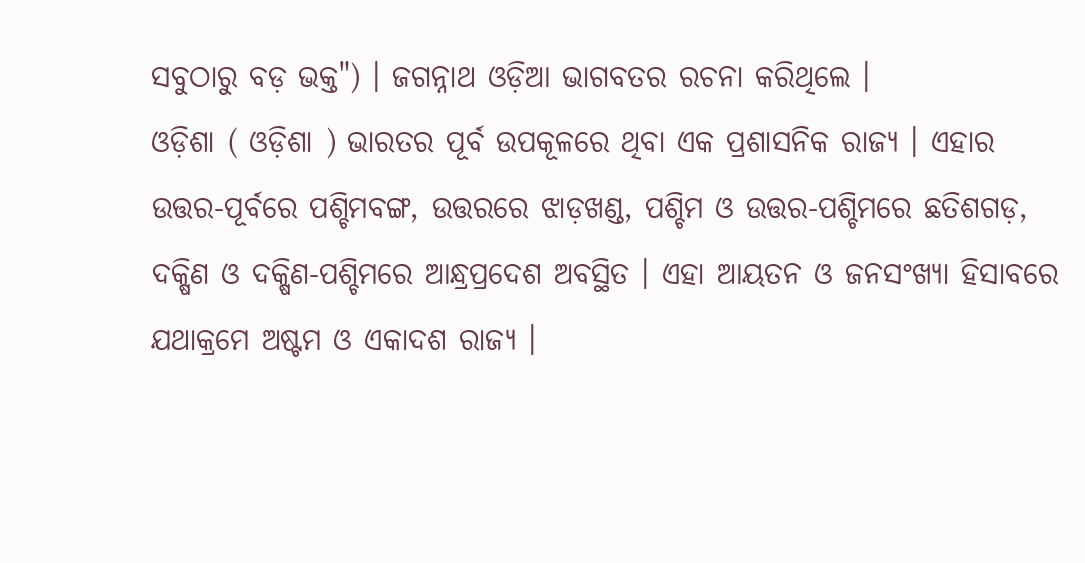ସବୁଠାରୁ ବଡ଼ ଭକ୍ତ") । ଜଗନ୍ନାଥ ଓଡ଼ିଆ ଭାଗବତର ରଚନା କରିଥିଲେ ।
ଓଡ଼ିଶା ( ଓଡ଼ିଶା ) ଭାରତର ପୂର୍ବ ଉପକୂଳରେ ଥିବା ଏକ ପ୍ରଶାସନିକ ରାଜ୍ୟ । ଏହାର ଉତ୍ତର-ପୂର୍ବରେ ପଶ୍ଚିମବଙ୍ଗ, ଉତ୍ତରରେ ଝାଡ଼ଖଣ୍ଡ, ପଶ୍ଚିମ ଓ ଉତ୍ତର-ପଶ୍ଚିମରେ ଛତିଶଗଡ଼, ଦକ୍ଷିଣ ଓ ଦକ୍ଷିଣ-ପଶ୍ଚିମରେ ଆନ୍ଧ୍ରପ୍ରଦେଶ ଅବସ୍ଥିତ । ଏହା ଆୟତନ ଓ ଜନସଂଖ୍ୟା ହିସାବରେ ଯଥାକ୍ରମେ ଅଷ୍ଟମ ଓ ଏକାଦଶ ରାଜ୍ୟ ।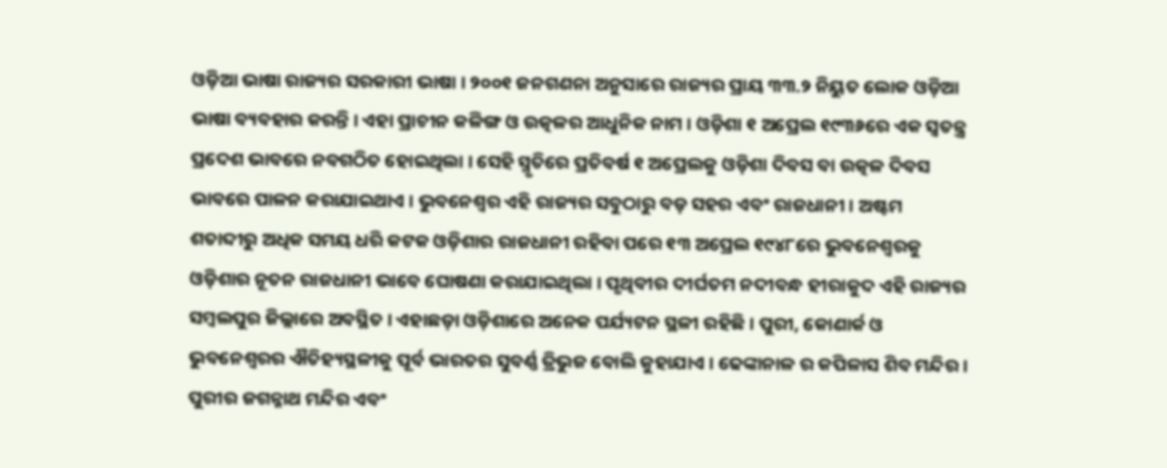ଓଡ଼ିଆ ଭାଷା ରାଜ୍ୟର ସରକାରୀ ଭାଷା । ୨୦୦୧ ଜନଗଣନା ଅନୁସାରେ ରାଜ୍ୟର ପ୍ରାୟ ୩୩.୨ ନିୟୁତ ଲୋକ ଓଡ଼ିଆ ଭାଷା ବ୍ୟବହାର କରନ୍ତି । ଏହା ପ୍ରାଚୀନ କଳିଙ୍ଗ ଓ ଉତ୍କଳର ଆଧୁନିକ ନାମ । ଓଡ଼ିଶା ୧ ଅପ୍ରେଲ ୧୯୩୬ରେ ଏକ ସ୍ୱତନ୍ତ୍ର ପ୍ରଦେଶ ଭାବରେ ନବଗଠିତ ହୋଇଥିଲା । ସେହି ସ୍ମୃତିରେ ପ୍ରତିବର୍ଷ ୧ ଅପ୍ରେଲକୁ ଓଡ଼ିଶା ଦିବସ ବା ଉତ୍କଳ ଦିବସ ଭାବରେ ପାଳନ କରାଯାଇଥାଏ । ଭୁବନେଶ୍ୱର ଏହି ରାଜ୍ୟର ସବୁଠାରୁ ବଡ଼ ସହର ଏବଂ ରାଜଧାନୀ । ଅଷ୍ଟମ ଶତାବ୍ଦୀରୁ ଅଧିକ ସମୟ ଧରି କଟକ ଓଡ଼ିଶାର ରାଜଧାନୀ ରହିବା ପରେ ୧୩ ଅପ୍ରେଲ ୧୯୪୮ରେ ଭୁବନେଶ୍ୱରକୁ ଓଡ଼ିଶାର ନୂତନ ରାଜଧାନୀ ଭାବେ ଘୋଷଣା କରାଯାଇଥିଲା । ପୃଥିବୀର ଦୀର୍ଘତମ ନଦୀବନ୍ଧ ହୀରାକୁଦ ଏହି ରାଜ୍ୟର ସମ୍ବଲପୁର ଜିଲ୍ଲାରେ ଅବସ୍ଥିତ । ଏହାଛଡ଼ା ଓଡ଼ିଶାରେ ଅନେକ ପର୍ଯ୍ୟଟନ ସ୍ଥଳୀ ରହିଛି । ପୁରୀ, କୋଣାର୍କ ଓ ଭୁବନେଶ୍ୱରର ଐତିହ୍ୟସ୍ଥଳୀକୁ ପୂର୍ବ ଭାରତର ସୁବର୍ଣ୍ଣ ତ୍ରିଭୁଜ ବୋଲି କୁହାଯାଏ । ଢେଙ୍କାନାଳ ର କପିଳାସ ଶିବ ମନ୍ଦିର । ପୁରୀର ଜଗନ୍ନାଥ ମନ୍ଦିର ଏବଂ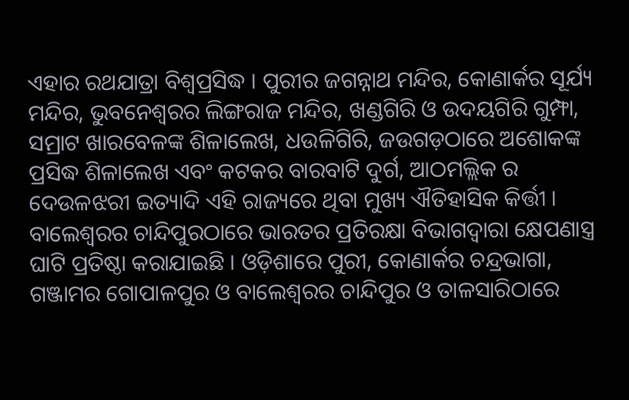ଏହାର ରଥଯାତ୍ରା ବିଶ୍ୱପ୍ରସିଦ୍ଧ । ପୁରୀର ଜଗନ୍ନାଥ ମନ୍ଦିର, କୋଣାର୍କର ସୂର୍ଯ୍ୟ ମନ୍ଦିର, ଭୁବନେଶ୍ୱରର ଲିଙ୍ଗରାଜ ମନ୍ଦିର, ଖଣ୍ଡଗିରି ଓ ଉଦୟଗିରି ଗୁମ୍ଫା, ସମ୍ରାଟ ଖାରବେଳଙ୍କ ଶିଳାଲେଖ, ଧଉଳିଗିରି, ଜଉଗଡ଼ଠାରେ ଅଶୋକଙ୍କ ପ୍ରସିଦ୍ଧ ଶିଳାଲେଖ ଏବଂ କଟକର ବାରବାଟି ଦୁର୍ଗ, ଆଠମଲ୍ଲିକ ର ଦେଉଳଝରୀ ଇତ୍ୟାଦି ଏହି ରାଜ୍ୟରେ ଥିବା ମୁଖ୍ୟ ଐତିହାସିକ କିର୍ତ୍ତୀ । ବାଲେଶ୍ୱରର ଚାନ୍ଦିପୁରଠାରେ ଭାରତର ପ୍ରତିରକ୍ଷା ବିଭାଗଦ୍ୱାରା କ୍ଷେପଣାସ୍ତ୍ର ଘାଟି ପ୍ରତିଷ୍ଠା କରାଯାଇଛି । ଓଡ଼ିଶାରେ ପୁରୀ, କୋଣାର୍କର ଚନ୍ଦ୍ରଭାଗା, ଗଞ୍ଜାମର ଗୋପାଳପୁର ଓ ବାଲେଶ୍ୱରର ଚାନ୍ଦିପୁର ଓ ତାଳସାରିଠାରେ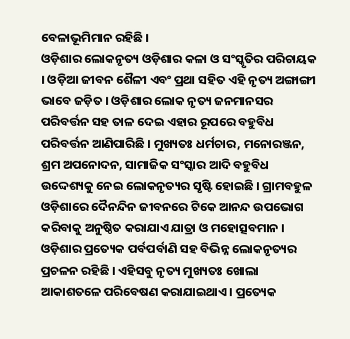ବେଳାଭୂମିମାନ ରହିଛି ।
ଓଡ଼ିଶାର ଲୋକନୃତ୍ୟ ଓଡ଼ିଶାର କଳା ଓ ସଂସ୍କୃତିର ପରିଚାୟକ । ଓଡ଼ିଆ ଜୀବନ ଶୈଳୀ ଏବଂ ପ୍ରଥା ସହିତ ଏହି ନୃତ୍ୟ ଅଙ୍ଗାଙ୍ଗୀ ଭାବେ ଜଡ଼ିତ । ଓଡ଼ିଶାର ଲୋକ ନୃତ୍ୟ ଜନମାନସର ପରିବର୍ତ୍ତନ ସହ ତାଳ ଦେଇ ଏହାର ରୂପରେ ବହୁବିଧ ପରିବର୍ତ୍ତନ ଆଣିପାରିଛି । ମୁଖ୍ୟତଃ ଧର୍ମଚାର, ମନୋରଞ୍ଜନ, ଶ୍ରମ ଅପନୋଦନ, ସାମାଜିକ ସଂସ୍କାର ଆଦି ବହୁବିଧ ଉଦ୍ଦେଶ୍ୟକୁ ନେଇ ଲୋକନୃତ୍ୟର ସୃଷ୍ଟି ହୋଇଛି । ଗ୍ରାମବହୁଳ ଓଡ଼ିଶାରେ ଦୈନନ୍ଦିନ ଜୀବନରେ ଟିକେ ଆନନ୍ଦ ଉପଭୋଗ କରିବାକୁ ଅନୁଷ୍ଠିତ କରାଯାଏ ଯାତ୍ରା ଓ ମହୋତ୍ସବମାନ । ଓଡ଼ିଶାର ପ୍ରତ୍ୟେକ ପର୍ବପର୍ବାଣି ସହ ବିଭିନ୍ନ ଲୋକନୃତ୍ୟର ପ୍ରଚଳନ ରହିଛି । ଏହିସବୁ ନୃତ୍ୟ ମୁଖ୍ୟତଃ ଖୋଲା ଆକାଶତଳେ ପରିବେଷଣ କରାଯାଇଥାଏ । ପ୍ରତ୍ୟେକ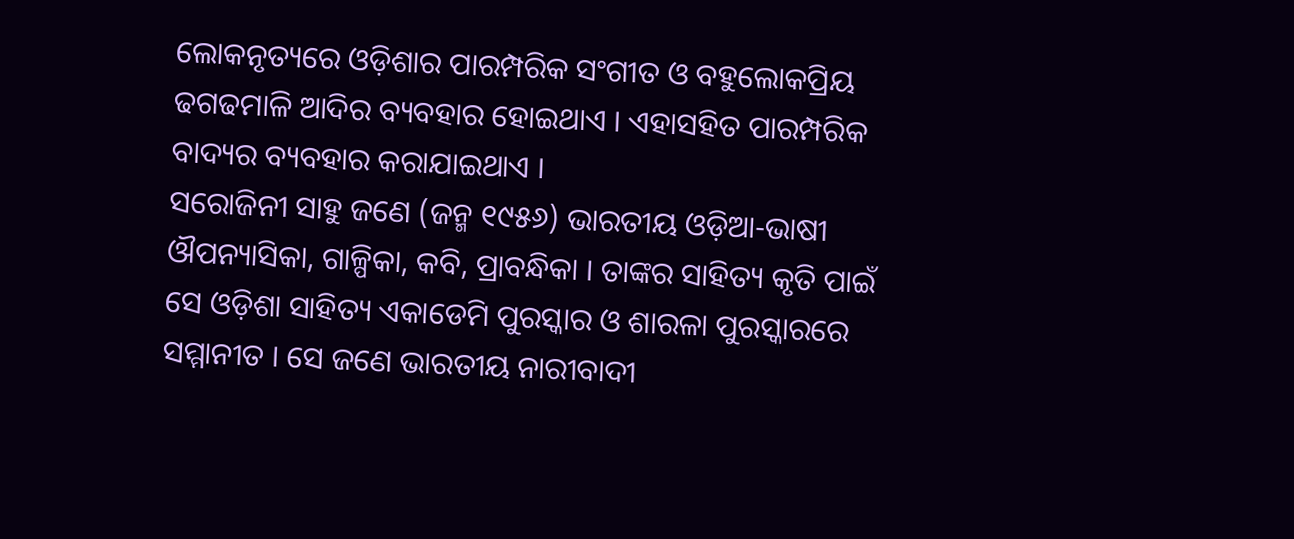ଲୋକନୃତ୍ୟରେ ଓଡ଼ିଶାର ପାରମ୍ପରିକ ସଂଗୀତ ଓ ବହୁଲୋକପ୍ରିୟ ଢଗଢମାଳି ଆଦିର ବ୍ୟବହାର ହୋଇଥାଏ । ଏହାସହିତ ପାରମ୍ପରିକ ବାଦ୍ୟର ବ୍ୟବହାର କରାଯାଇଥାଏ ।
ସରୋଜିନୀ ସାହୁ ଜଣେ (ଜନ୍ମ ୧୯୫୬) ଭାରତୀୟ ଓଡ଼ିଆ-ଭାଷୀ ଔପନ୍ୟାସିକା, ଗାଳ୍ପିକା, କବି, ପ୍ରାବନ୍ଧିକା । ତାଙ୍କର ସାହିତ୍ୟ କୃତି ପାଇଁ ସେ ଓଡ଼ିଶା ସାହିତ୍ୟ ଏକାଡେମି ପୁରସ୍କାର ଓ ଶାରଳା ପୁରସ୍କାରରେ ସମ୍ମାନୀତ । ସେ ଜଣେ ଭାରତୀୟ ନାରୀବାଦୀ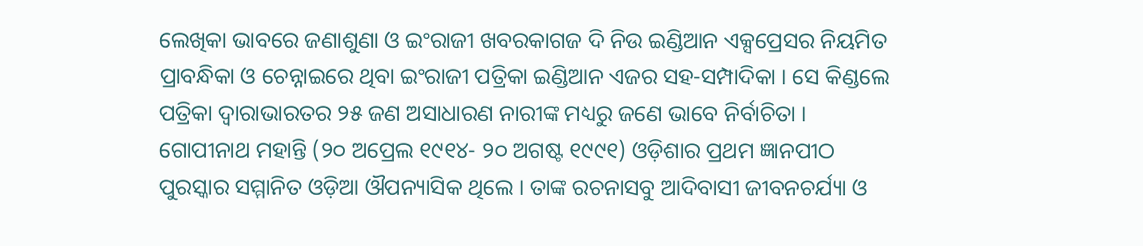ଲେଖିକା ଭାବରେ ଜଣାଶୁଣା ଓ ଇଂରାଜୀ ଖବରକାଗଜ ଦି ନିଉ ଇଣ୍ଡିଆନ ଏକ୍ସପ୍ରେସର ନିୟମିତ ପ୍ରାବନ୍ଧିକା ଓ ଚେନ୍ନାଇରେ ଥିବା ଇଂରାଜୀ ପତ୍ରିକା ଇଣ୍ଡିଆନ ଏଜର ସହ-ସମ୍ପାଦିକା । ସେ କିଣ୍ଡଲେ ପତ୍ରିକା ଦ୍ୱାରାଭାରତର ୨୫ ଜଣ ଅସାଧାରଣ ନାରୀଙ୍କ ମଧ୍ୟରୁ ଜଣେ ଭାବେ ନିର୍ବାଚିତା ।
ଗୋପୀନାଥ ମହାନ୍ତି (୨୦ ଅପ୍ରେଲ ୧୯୧୪- ୨୦ ଅଗଷ୍ଟ ୧୯୯୧) ଓଡ଼ିଶାର ପ୍ରଥମ ଜ୍ଞାନପୀଠ ପୁରସ୍କାର ସମ୍ମାନିତ ଓଡ଼ିଆ ଔପନ୍ୟାସିକ ଥିଲେ । ତାଙ୍କ ରଚନାସବୁ ଆଦିବାସୀ ଜୀବନଚର୍ଯ୍ୟା ଓ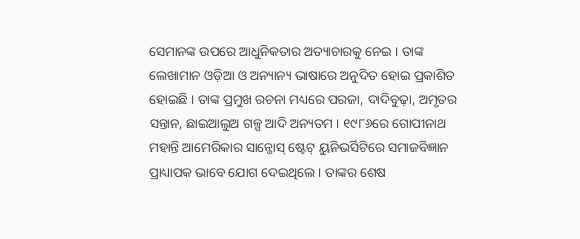ସେମାନଙ୍କ ଉପରେ ଆଧୁନିକତାର ଅତ୍ୟାଚାରକୁ ନେଇ । ତାଙ୍କ ଲେଖାମାନ ଓଡ଼ିଆ ଓ ଅନ୍ୟାନ୍ୟ ଭାଷାରେ ଅନୁଦିତ ହୋଇ ପ୍ରକାଶିତ ହୋଇଛି । ତାଙ୍କ ପ୍ରମୁଖ ରଚନା ମଧ୍ୟରେ ପରଜା, ଦାଦିବୁଢ଼ା, ଅମୃତର ସନ୍ତାନ, ଛାଇଆଲୁଅ ଗଳ୍ପ ଆଦି ଅନ୍ୟତମ । ୧୯୮୬ରେ ଗୋପୀନାଥ ମହାନ୍ତି ଆମେରିକାର ସାନ୍ଜୋସ୍ ଷ୍ଟେଟ୍ ୟୁନିଭର୍ସିଟିରେ ସମାଜବିଜ୍ଞାନ ପ୍ରାଧ୍ୟାପକ ଭାବେ ଯୋଗ ଦେଇଥିଲେ । ତାଙ୍କର ଶେଷ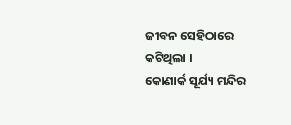ଜୀବନ ସେହିଠାରେ କଟିଥିଲା ।
କୋଣାର୍କ ସୂର୍ଯ୍ୟ ମନ୍ଦିର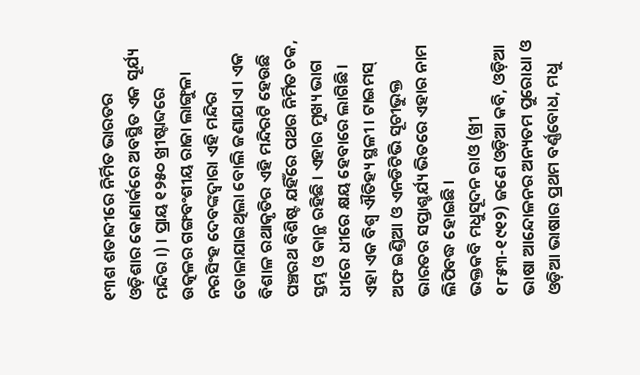୧୩ଶ ଶତାବ୍ଦୀରେ ନିର୍ମିତ ଭାରତର ଓଡ଼ିଶାର କୋଣାର୍କରେ ଅବସ୍ଥିତ ଏକ ସୂର୍ଯ୍ୟ ମନ୍ଦିର ।) । ପ୍ରାୟ ୧୨୫୦ ଖ୍ରୀଷ୍ଟାବ୍ଦରେ ଉତ୍କଳର ଗଙ୍ଗବଂଶୀୟ ରାଜା ଲାଙ୍ଗୁଳା ନରସିଂହ ଦେବଙ୍କଦ୍ୱାରା ଏହି ମନ୍ଦିର ତୋଳାଯାଇଥିଲା ବୋଲି ଜଣାଯାଏ । ଏକ ବିଶାଳ ରଥାକୃତିର ଏହି ମନ୍ଦିରଟି ହେଉଛି ପଞ୍ଚରଥ ବିଶିଷ୍ଟ ଯହିଁରେ ପଥର ନିର୍ମିତ ଚକ, ସ୍ତମ୍ଭ ଓ କାନ୍ଥ ରହିଛି । ଏହାର ମୁଖ୍ୟ ଭାଗ ଧୀରେ ଧୀରେ କ୍ଷୟ ହେବାରେ ଲାଗିଛି । ଏହା ଏକ ବିଶ୍ୱ ଐତିହ୍ୟ ସ୍ଥଳୀ । ଟାଇମସ୍ ଅଫ ଇଣ୍ଡିଆ ଓ ଏନଡିଟିଭି ସୂଚୀଭୁକ୍ତ ଭାରତର ସପ୍ତାଶ୍ଚର୍ଯ୍ୟ ଭିତରେ ଏହାର ନାମ ଲିପିବଦ୍ଧ ହୋଇଛି ।
ଭକ୍ତକବି ମଧୁସୂଦନ ରାଓ (ଖ୍ରୀ ୧୮୫୩-୧୯୧୨) ଜଣେ ଓଡ଼ିଆ କବି, ଓଡ଼ିଆ ଭାଷା ଆନ୍ଦୋଳନର ଅନ୍ୟତମ ପୁରୋଧା ଓ ଓଡ଼ିଆ ଭାଷାର ପ୍ରଥମ ବର୍ଣ୍ଣବୋଧ, ମଧୁ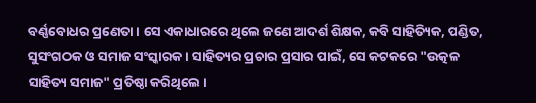ବର୍ଣ୍ଣବୋଧର ପ୍ରଣେତା । ସେ ଏକାଧାରରେ ଥିଲେ ଜଣେ ଆଦର୍ଶ ଶିକ୍ଷକ, କବି ସାହିତ୍ୟିକ, ପଣ୍ଡିତ, ସୁସଂଗଠକ ଓ ସମାଜ ସଂସ୍କାରକ । ସାହିତ୍ୟର ପ୍ରଚାର ପ୍ରସାର ପାଇଁ, ସେ କଟକରେ "ଉତ୍କଳ ସାହିତ୍ୟ ସମାଜ" ପ୍ରତିଷ୍ଠା କରିଥିଲେ ।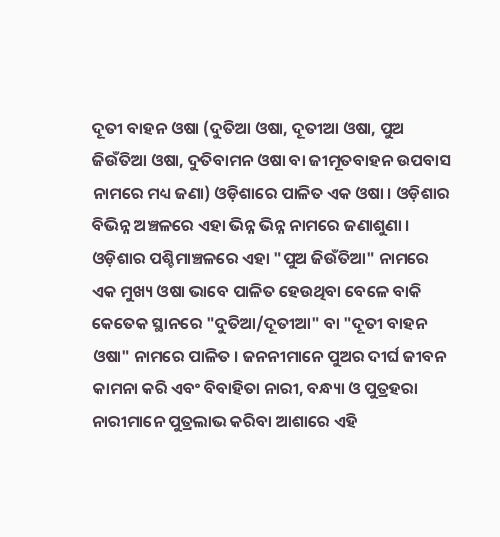ଦୂତୀ ବାହନ ଓଷା (ଦୁତିଆ ଓଷା, ଦୂତୀଆ ଓଷା, ପୁଅ ଜିଉଁତିଆ ଓଷା, ଦୁତିବାମନ ଓଷା ବା ଜୀମୂତବାହନ ଉପବାସ ନାମରେ ମଧ୍ୟ ଜଣା) ଓଡ଼ିଶାରେ ପାଳିତ ଏକ ଓଷା । ଓଡ଼ିଶାର ବିଭିନ୍ନ ଅଞ୍ଚଳରେ ଏହା ଭିନ୍ନ ଭିନ୍ନ ନାମରେ ଜଣାଶୁଣା । ଓଡ଼ିଶାର ପଶ୍ଚିମାଞ୍ଚଳରେ ଏହା "ପୁଅ ଜିଉଁତିଆ" ନାମରେ ଏକ ମୁଖ୍ୟ ଓଷା ଭାବେ ପାଳିତ ହେଉଥିବା ବେଳେ ବାକି କେତେକ ସ୍ଥାନରେ "ଦୁତିଆ/ଦୂତୀଆ" ବା "ଦୂତୀ ବାହନ ଓଷା" ନାମରେ ପାଳିତ । ଜନନୀମାନେ ପୁଅର ଦୀର୍ଘ ଜୀବନ କାମନା କରି ଏବଂ ବିବାହିତା ନାରୀ, ବନ୍ଧ୍ୟା ଓ ପୁତ୍ରହରା ନାରୀମାନେ ପୁତ୍ରଲାଭ କରିବା ଆଶାରେ ଏହି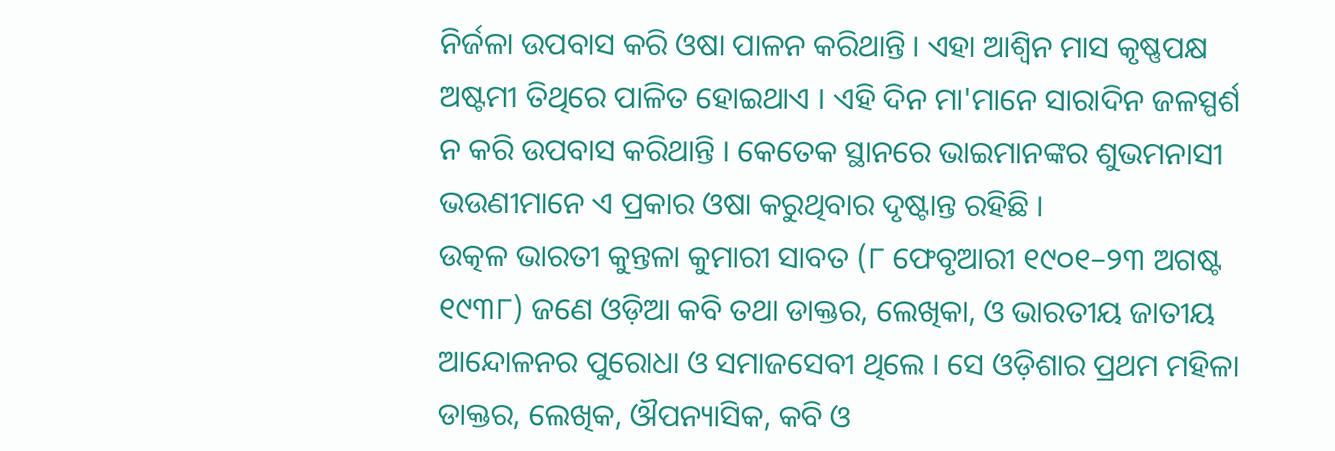ନିର୍ଜଳା ଉପବାସ କରି ଓଷା ପାଳନ କରିଥାନ୍ତି । ଏହା ଆଶ୍ୱିନ ମାସ କୃଷ୍ଣପକ୍ଷ ଅଷ୍ଟମୀ ତିଥିରେ ପାଳିତ ହୋଇଥାଏ । ଏହି ଦିନ ମା'ମାନେ ସାରାଦିନ ଜଳସ୍ପର୍ଶ ନ କରି ଉପବାସ କରିଥାନ୍ତି । କେତେକ ସ୍ଥାନରେ ଭାଇମାନଙ୍କର ଶୁଭମନାସୀ ଭଉଣୀମାନେ ଏ ପ୍ରକାର ଓଷା କରୁଥିବାର ଦୃଷ୍ଟାନ୍ତ ରହିଛି ।
ଉତ୍କଳ ଭାରତୀ କୁନ୍ତଳା କୁମାରୀ ସାବତ (୮ ଫେବୃଆରୀ ୧୯୦୧–୨୩ ଅଗଷ୍ଟ ୧୯୩୮) ଜଣେ ଓଡ଼ିଆ କବି ତଥା ଡାକ୍ତର, ଲେଖିକା, ଓ ଭାରତୀୟ ଜାତୀୟ ଆନ୍ଦୋଳନର ପୁରୋଧା ଓ ସମାଜସେବୀ ଥିଲେ । ସେ ଓଡ଼ିଶାର ପ୍ରଥମ ମହିଳା ଡାକ୍ତର, ଲେଖିକ, ଔପନ୍ୟାସିକ, କବି ଓ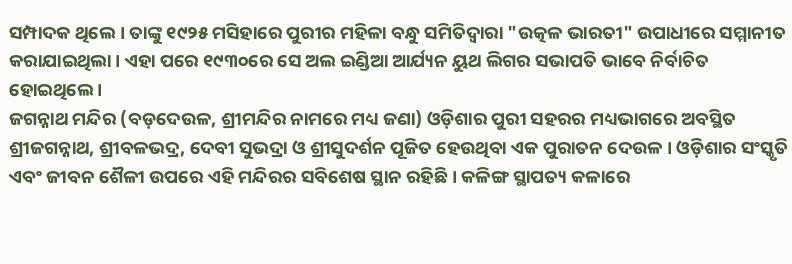ସମ୍ପାଦକ ଥିଲେ । ତାଙ୍କୁ ୧୯୨୫ ମସିହାରେ ପୁରୀର ମହିଳା ବନ୍ଧୁ ସମିତିଦ୍ୱାରା "ଉତ୍କଳ ଭାରତୀ" ଉପାଧୀରେ ସମ୍ମାନୀତ କରାଯାଇଥିଲା । ଏହା ପରେ ୧୯୩୦ରେ ସେ ଅଲ ଇଣ୍ଡିଆ ଆର୍ଯ୍ୟନ ୟୁଥ ଲିଗର ସଭାପତି ଭାବେ ନିର୍ବାଚିତ ହୋଇଥିଲେ ।
ଜଗନ୍ନାଥ ମନ୍ଦିର (ବଡ଼ଦେଉଳ, ଶ୍ରୀମନ୍ଦିର ନାମରେ ମଧ୍ୟ ଜଣା) ଓଡ଼ିଶାର ପୁରୀ ସହରର ମଧ୍ୟଭାଗରେ ଅବସ୍ଥିତ ଶ୍ରୀଜଗନ୍ନାଥ, ଶ୍ରୀବଳଭଦ୍ର, ଦେବୀ ସୁଭଦ୍ରା ଓ ଶ୍ରୀସୁଦର୍ଶନ ପୂଜିତ ହେଉଥିବା ଏକ ପୁରାତନ ଦେଉଳ । ଓଡ଼ିଶାର ସଂସ୍କୃତି ଏବଂ ଜୀବନ ଶୈଳୀ ଉପରେ ଏହି ମନ୍ଦିରର ସବିଶେଷ ସ୍ଥାନ ରହିଛି । କଳିଙ୍ଗ ସ୍ଥାପତ୍ୟ କଳାରେ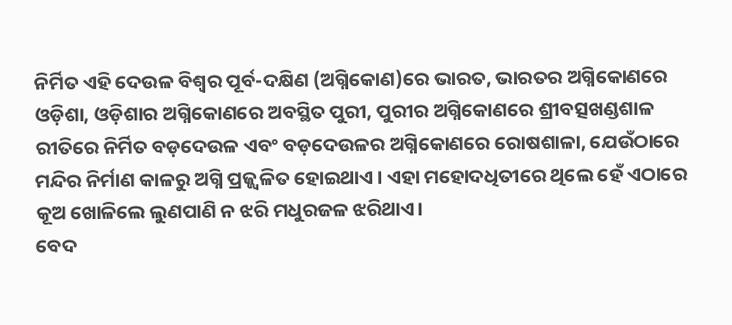ନିର୍ମିତ ଏହି ଦେଉଳ ବିଶ୍ୱର ପୂର୍ବ-ଦକ୍ଷିଣ (ଅଗ୍ନିକୋଣ)ରେ ଭାରତ, ଭାରତର ଅଗ୍ନିକୋଣରେ ଓଡ଼ିଶା, ଓଡ଼ିଶାର ଅଗ୍ନିକୋଣରେ ଅବସ୍ଥିତ ପୁରୀ, ପୁରୀର ଅଗ୍ନିକୋଣରେ ଶ୍ରୀବତ୍ସଖଣ୍ଡଶାଳ ରୀତିରେ ନିର୍ମିତ ବଡ଼ଦେଉଳ ଏବଂ ବଡ଼ଦେଉଳର ଅଗ୍ନିକୋଣରେ ରୋଷଶାଳା, ଯେଉଁଠାରେ ମନ୍ଦିର ନିର୍ମାଣ କାଳରୁ ଅଗ୍ନି ପ୍ରଜ୍ଜ୍ୱଳିତ ହୋଇଥାଏ । ଏହା ମହୋଦଧିତୀରେ ଥିଲେ ହେଁ ଏଠାରେ କୂଅ ଖୋଳିଲେ ଲୁଣପାଣି ନ ଝରି ମଧୁରଜଳ ଝରିଥାଏ।
ବେଦ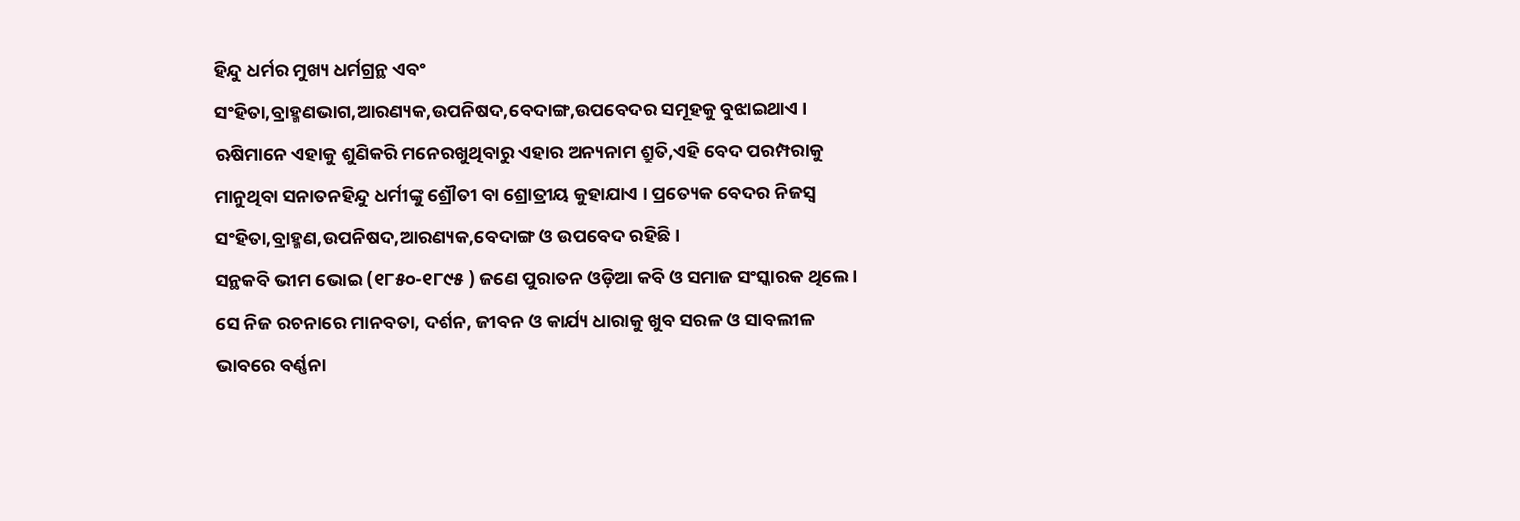ହିନ୍ଦୁ ଧର୍ମର ମୁଖ୍ୟ ଧର୍ମଗ୍ରନ୍ଥ ଏବଂ ସଂହିତା,ବ୍ରାହ୍ମଣଭାଗ,ଆରଣ୍ୟକ,ଉପନିଷଦ,ବେଦାଙ୍ଗ,ଉପବେଦର ସମୂହକୁ ବୁଝାଇଥାଏ । ଋଷିମାନେ ଏହାକୁ ଶୁଣିକରି ମନେରଖୁଥିବାରୁ ଏହାର ଅନ୍ୟନାମ ଶ୍ରୁତି,ଏହି ବେଦ ପରମ୍ପରାକୁ ମାନୁଥିବା ସନାତନହିନ୍ଦୁ ଧର୍ମୀଙ୍କୁ ଶ୍ରୌତୀ ବା ଶ୍ରୋତ୍ରୀୟ କୁହାଯାଏ । ପ୍ରତ୍ୟେକ ବେଦର ନିଜସ୍ୱ ସଂହିତା,ବ୍ରାହ୍ମଣ,ଉପନିଷଦ,ଆରଣ୍ୟକ,ବେଦାଙ୍ଗ ଓ ଉପବେଦ ରହିଛି ।
ସନ୍ଥକବି ଭୀମ ଭୋଇ (୧୮୫୦-୧୮୯୫ ) ଜଣେ ପୁରାତନ ଓଡ଼ିଆ କବି ଓ ସମାଜ ସଂସ୍କାରକ ଥିଲେ । ସେ ନିଜ ରଚନାରେ ମାନବତା, ଦର୍ଶନ, ଜୀବନ ଓ କାର୍ଯ୍ୟ ଧାରାକୁ ଖୁବ ସରଳ ଓ ସାବଲୀଳ ଭାବରେ ବର୍ଣ୍ଣନା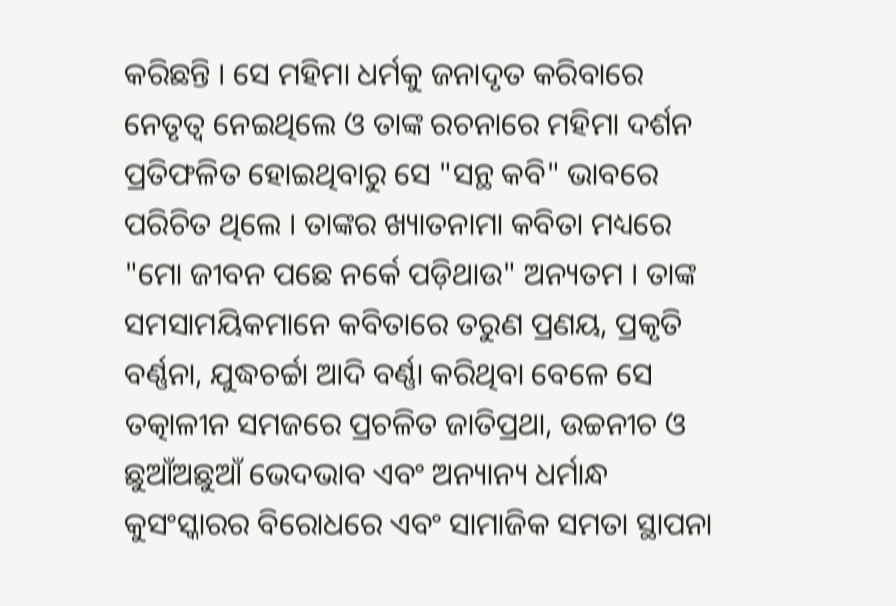କରିଛନ୍ତି । ସେ ମହିମା ଧର୍ମକୁ ଜନାଦୃତ କରିବାରେ ନେତୃତ୍ୱ ନେଇଥିଲେ ଓ ତାଙ୍କ ରଚନାରେ ମହିମା ଦର୍ଶନ ପ୍ରତିଫଳିତ ହୋଇଥିବାରୁ ସେ "ସନ୍ଥ କବି" ଭାବରେ ପରିଚିତ ଥିଲେ । ତାଙ୍କର ଖ୍ୟାତନାମା କବିତା ମଧ୍ୟରେ "ମୋ ଜୀବନ ପଛେ ନର୍କେ ପଡ଼ିଥାଉ" ଅନ୍ୟତମ । ତାଙ୍କ ସମସାମୟିକମାନେ କବିତାରେ ତରୁଣ ପ୍ରଣୟ, ପ୍ରକୃତି ବର୍ଣ୍ଣନା, ଯୁଦ୍ଧଚର୍ଚ୍ଚା ଆଦି ବର୍ଣ୍ଣା କରିଥିବା ବେଳେ ସେ ତତ୍କାଳୀନ ସମଜରେ ପ୍ରଚଳିତ ଜାତିପ୍ରଥା, ଉଚ୍ଚନୀଚ ଓ ଛୁଆଁଅଛୁଆଁ ଭେଦଭାବ ଏବଂ ଅନ୍ୟାନ୍ୟ ଧର୍ମାନ୍ଧ କୁସଂସ୍କାରର ବିରୋଧରେ ଏବଂ ସାମାଜିକ ସମତା ସ୍ଥାପନା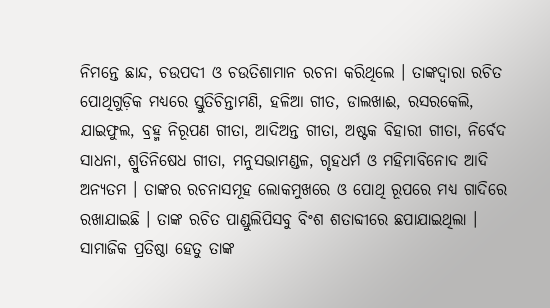ନିମନ୍ତେ ଛାନ୍ଦ, ଚଉପଦୀ ଓ ଚଉତିଶାମାନ ରଚନା କରିଥିଲେ । ତାଙ୍କଦ୍ୱାରା ରଚିତ ପୋଥିଗୁଡ଼ିକ ମଧ୍ୟରେ ସ୍ତୁତିଚିନ୍ତାମଣି, ହଳିଆ ଗୀତ, ଡାଲଖାଈ, ରସରକେଲି, ଯାଇଫୁଲ, ବ୍ରହ୍ମ ନିରୂପଣ ଗୀତା, ଆଦିଅନ୍ତ ଗୀତା, ଅଷ୍ଟକ ବିହାରୀ ଗୀତା, ନିର୍ବେଦ ସାଧନା, ଶ୍ରୁତିନିଷେଧ ଗୀତା, ମନୁସଭାମଣ୍ଡଳ, ଗୃହଧର୍ମ ଓ ମହିମାବିନୋଦ ଆଦି ଅନ୍ୟତମ । ତାଙ୍କର ରଚନାସମୂହ ଲୋକମୁଖରେ ଓ ପୋଥି ରୂପରେ ମଧ୍ୟ ଗାଦିରେ ରଖାଯାଇଛି । ତାଙ୍କ ରଚିତ ପାଣ୍ଡୁଲିପିସବୁ ବିଂଶ ଶତାବ୍ଦୀରେ ଛପାଯାଇଥିଲା । ସାମାଜିକ ପ୍ରତିଷ୍ଠା ହେତୁ ତାଙ୍କ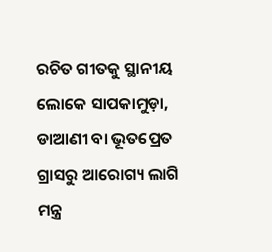ରଚିତ ଗୀତକୁ ସ୍ଥାନୀୟ ଲୋକେ ସାପକାମୁଡ଼ା, ଡାଆଣୀ ବା ଭୂତପ୍ରେତ ଗ୍ରାସରୁ ଆରୋଗ୍ୟ ଲାଗି ମନ୍ତ୍ର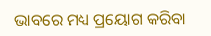ଭାବରେ ମଧ୍ୟ ପ୍ରୟୋଗ କରିବା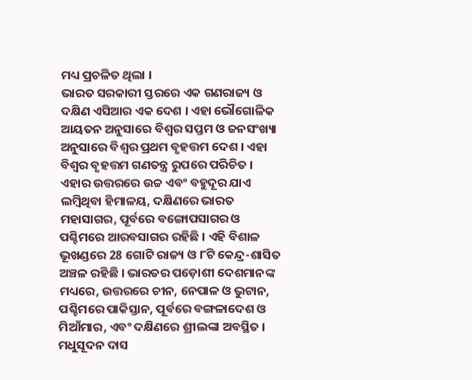ମଧ୍ୟ ପ୍ରଚଳିତ ଥିଲା ।
ଭାରତ ସରକାରୀ ସ୍ତରରେ ଏକ ଗଣରାଜ୍ୟ ଓ ଦକ୍ଷିଣ ଏସିଆର ଏକ ଦେଶ । ଏହା ଭୌଗୋଳିକ ଆୟତନ ଅନୁସାରେ ବିଶ୍ୱର ସପ୍ତମ ଓ ଜନସଂଖ୍ୟା ଅନୁସାରେ ବିଶ୍ୱର ପ୍ରଥମ ବୃହତ୍ତମ ଦେଶ । ଏହା ବିଶ୍ୱର ବୃହତ୍ତମ ଗଣତନ୍ତ୍ର ରୁପରେ ପରିଚିତ । ଏହାର ଉତ୍ତରରେ ଉଚ୍ଚ ଏବଂ ବହୁଦୂର ଯାଏ ଲମ୍ବିଥିବା ହିମାଳୟ, ଦକ୍ଷିଣରେ ଭାରତ ମହାସାଗର, ପୂର୍ବରେ ବଙ୍ଗୋପସାଗର ଓ ପଶ୍ଚିମରେ ଆରବସାଗର ରହିଛି । ଏହି ବିଶାଳ ଭୂଖଣ୍ଡରେ 28 ଗୋଟି ରାଜ୍ୟ ଓ ୮ଟି କେନ୍ଦ୍ର-ଶାସିତ ଅଞ୍ଚଳ ରହିଛି । ଭାରତର ପଡ଼ୋଶୀ ଦେଶମାନଙ୍କ ମଧ୍ୟରେ, ଉତ୍ତରରେ ଚୀନ, ନେପାଳ ଓ ଭୁଟାନ, ପଶ୍ଚିମରେ ପାକିସ୍ତାନ, ପୂର୍ବରେ ବଙ୍ଗଳାଦେଶ ଓ ମିଆଁମାର, ଏବଂ ଦକ୍ଷିଣରେ ଶ୍ରୀଲଙ୍କା ଅବସ୍ଥିତ ।
ମଧୁସୂଦନ ଦାସ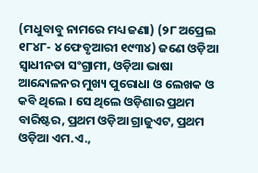(ମଧୁବାବୁ ନାମରେ ମଧ୍ୟ ଜଣା) (୨୮ ଅପ୍ରେଲ ୧୮୪୮- ୪ ଫେବୃଆରୀ ୧୯୩୪) ଜଣେ ଓଡ଼ିଆ ସ୍ୱାଧୀନତା ସଂଗ୍ରାମୀ, ଓଡ଼ିଆ ଭାଷା ଆନ୍ଦୋଳନର ମୁଖ୍ୟ ପୁରୋଧା ଓ ଲେଖକ ଓ କବି ଥିଲେ । ସେ ଥିଲେ ଓଡ଼ିଶାର ପ୍ରଥମ ବାରିଷ୍ଟର, ପ୍ରଥମ ଓଡ଼ିଆ ଗ୍ରାଜୁଏଟ, ପ୍ରଥମ ଓଡ଼ିଆ ଏମ.ଏ.,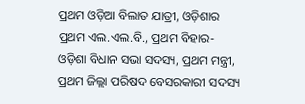ପ୍ରଥମ ଓଡ଼ିଆ ବିଲାତ ଯାତ୍ରୀ, ଓଡ଼ିଶାର ପ୍ରଥମ ଏଲ.ଏଲ.ବି., ପ୍ରଥମ ବିହାର-ଓଡ଼ିଶା ବିଧାନ ସଭା ସଦସ୍ୟ, ପ୍ରଥମ ମନ୍ତ୍ରୀ, ପ୍ରଥମ ଜିଲ୍ଲା ପରିଷଦ ବେସରକାରୀ ସଦସ୍ୟ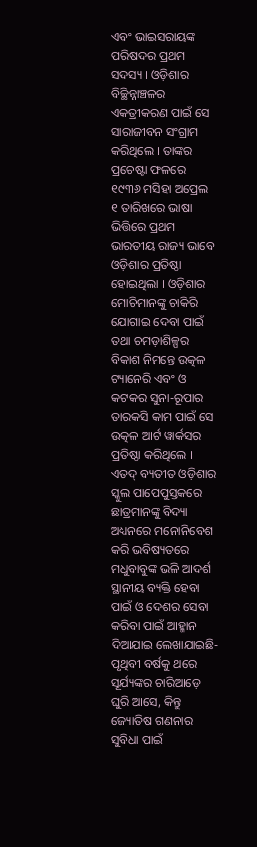ଏବଂ ଭାଇସରାୟଙ୍କ ପରିଷଦର ପ୍ରଥମ ସଦସ୍ୟ । ଓଡ଼ିଶାର ବିଚ୍ଛିନ୍ନାଞ୍ଚଳର ଏକତ୍ରୀକରଣ ପାଇଁ ସେ ସାରାଜୀବନ ସଂଗ୍ରାମ କରିଥିଲେ । ତାଙ୍କର ପ୍ରଚେଷ୍ଟା ଫଳରେ ୧୯୩୬ ମସିହା ଅପ୍ରେଲ ୧ ତାରିଖରେ ଭାଷା ଭିତ୍ତିରେ ପ୍ରଥମ ଭାରତୀୟ ରାଜ୍ୟ ଭାବେ ଓଡ଼ିଶାର ପ୍ରତିଷ୍ଠା ହୋଇଥିଲା । ଓଡ଼ିଶାର ମୋଚିମାନଙ୍କୁ ଚାକିରି ଯୋଗାଇ ଦେବା ପାଇଁ ତଥା ଚମଡ଼ାଶିଳ୍ପର ବିକାଶ ନିମନ୍ତେ ଉତ୍କଳ ଟ୍ୟାନେରି ଏବଂ ଓ କଟକର ସୁନା-ରୂପାର ତାରକସି କାମ ପାଇଁ ସେ ଉତ୍କଳ ଆର୍ଟ ୱାର୍କସର ପ୍ରତିଷ୍ଠା କରିଥିଲେ । ଏତଦ୍ ବ୍ୟତୀତ ଓଡ଼ିଶାର ସ୍କୁଲ ପାପେପୁସ୍ତକରେ ଛାତ୍ରମାନଙ୍କୁ ବିଦ୍ୟା ଅଧ୍ୟନରେ ମନୋନିବେଶ କରି ଭବିଷ୍ୟତରେ ମଧୁବାବୁଙ୍କ ଭଳି ଆଦର୍ଶ ସ୍ଥାନୀୟ ବ୍ୟକ୍ତି ହେବା ପାଇଁ ଓ ଦେଶର ସେବା କରିବା ପାଇଁ ଆହ୍ମାନ ଦିଆଯାଇ ଲେଖାଯାଇଛି-
ପୃଥିବୀ ବର୍ଷକୁ ଥରେ ସୂର୍ଯ୍ୟଙ୍କର ଚାରିଆଡ଼େ ଘୁରି ଆସେ, କିନ୍ତୁ ଜ୍ୟୋତିଷ ଗଣନାର ସୁବିଧା ପାଇଁ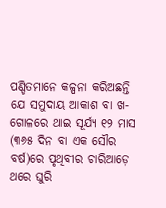ପଣ୍ଡିତମାନେ କଳ୍ପନା କରିଅଛନ୍ତି ଯେ ସମୁଦାୟ ଆକାଶ ବା ଖ-ଗୋଳରେ ଥାଇ ସୂର୍ଯ୍ୟ ୧୨ ମାସ (୩୬୫ ଦିନ ବା ଏକ ସୌର ବର୍ଷ)ରେ ପୃଥିବୀର ଚାରିଆଡ଼େ ଥରେ ଘୁରି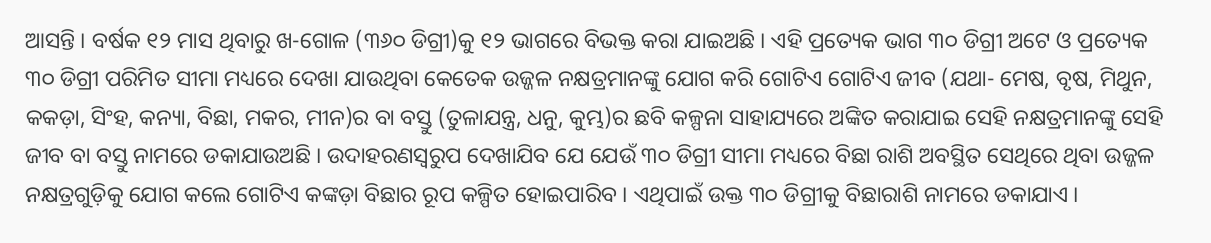ଆସନ୍ତି । ବର୍ଷକ ୧୨ ମାସ ଥିବାରୁ ଖ-ଗୋଳ (୩୬୦ ଡିଗ୍ରୀ)କୁ ୧୨ ଭାଗରେ ବିଭକ୍ତ କରା ଯାଇଅଛି । ଏହି ପ୍ରତ୍ୟେକ ଭାଗ ୩୦ ଡିଗ୍ରୀ ଅଟେ ଓ ପ୍ରତ୍ୟେକ ୩୦ ଡିଗ୍ରୀ ପରିମିତ ସୀମା ମଧ୍ୟରେ ଦେଖା ଯାଉଥିବା କେତେକ ଉଜ୍ଜଳ ନକ୍ଷତ୍ରମାନଙ୍କୁ ଯୋଗ କରି ଗୋଟିଏ ଗୋଟିଏ ଜୀବ (ଯଥା- ମେଷ, ବୃଷ, ମିଥୁନ, କକଡ଼ା, ସିଂହ, କନ୍ୟା, ବିଛା, ମକର, ମୀନ)ର ବା ବସ୍ତୁ (ତୁଳାଯନ୍ତ୍ର, ଧନୁ, କୁମ୍ଭ)ର ଛବି କଳ୍ପନା ସାହାଯ୍ୟରେ ଅଙ୍କିତ କରାଯାଇ ସେହି ନକ୍ଷତ୍ରମାନଙ୍କୁ ସେହି ଜୀବ ବା ବସ୍ତୁ ନାମରେ ଡକାଯାଉଅଛି । ଉଦାହରଣସ୍ୱରୁପ ଦେଖାଯିବ ଯେ ଯେଉଁ ୩୦ ଡିଗ୍ରୀ ସୀମା ମଧ୍ୟରେ ବିଛା ରାଶି ଅବସ୍ଥିତ ସେଥିରେ ଥିବା ଉଜ୍ଜଳ ନକ୍ଷତ୍ରଗୁଡ଼ିକୁ ଯୋଗ କଲେ ଗୋଟିଏ କଙ୍କଡ଼ା ବିଛାର ରୂପ କଳ୍ପିତ ହୋଇପାରିବ । ଏଥିପାଇଁ ଉକ୍ତ ୩୦ ଡିଗ୍ରୀକୁ ବିଛାରାଶି ନାମରେ ଡକାଯାଏ ।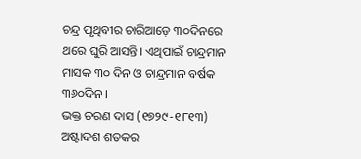ଚନ୍ଦ୍ର ପୃଥିବୀର ଚାରିଆଡ଼େ ୩୦ଦିନରେ ଥରେ ଘୁରି ଆସନ୍ତି। ଏଥିପାଇଁ ଚାନ୍ଦ୍ରମାନ ମାସକ ୩୦ ଦିନ ଓ ଚାନ୍ଦ୍ରମାନ ବର୍ଷକ ୩୬୦ଦିନ ।
ଭକ୍ତ ଚରଣ ଦାସ (୧୭୨୯-୧୮୧୩) ଅଷ୍ଟାଦଶ ଶତକର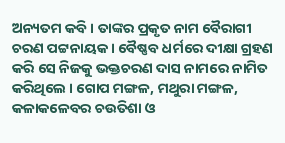ଅନ୍ୟତମ କବି । ତାଙ୍କର ପ୍ରକୃତ ନାମ ବୈରାଗୀ ଚରଣ ପଟ୍ଟନାୟକ । ବୈଷ୍ଣବ ଧର୍ମରେ ଦୀକ୍ଷା ଗ୍ରହଣ କରି ସେ ନିଜକୁ ଭକ୍ତଚରଣ ଦାସ ନାମରେ ନାମିତ କରିଥିଲେ । ଗୋପ ମଙ୍ଗଳ, ମଥୁରା ମଙ୍ଗଳ, କଳାକଳେବର ଚଉତିଶା ଓ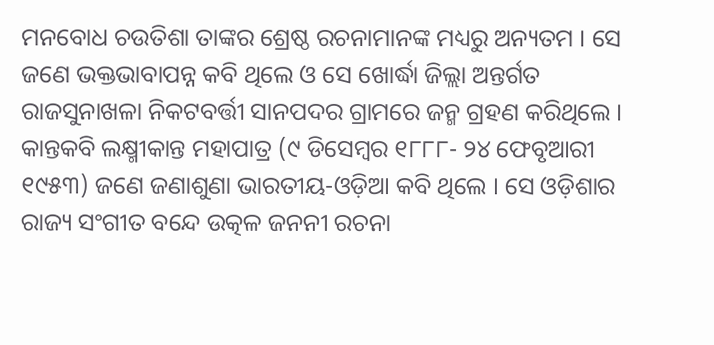ମନବୋଧ ଚଉତିଶା ତାଙ୍କର ଶ୍ରେଷ୍ଠ ରଚନାମାନଙ୍କ ମଧ୍ୟରୁ ଅନ୍ୟତମ । ସେ ଜଣେ ଭକ୍ତଭାବାପନ୍ନ କବି ଥିଲେ ଓ ସେ ଖୋର୍ଦ୍ଧା ଜିଲ୍ଲା ଅନ୍ତର୍ଗତ ରାଜସୁନାଖଳା ନିକଟବର୍ତ୍ତୀ ସାନପଦର ଗ୍ରାମରେ ଜନ୍ମ ଗ୍ରହଣ କରିଥିଲେ ।
କାନ୍ତକବି ଲକ୍ଷ୍ମୀକାନ୍ତ ମହାପାତ୍ର (୯ ଡିସେମ୍ବର ୧୮୮୮- ୨୪ ଫେବୃଆରୀ ୧୯୫୩) ଜଣେ ଜଣାଶୁଣା ଭାରତୀୟ-ଓଡ଼ିଆ କବି ଥିଲେ । ସେ ଓଡ଼ିଶାର ରାଜ୍ୟ ସଂଗୀତ ବନ୍ଦେ ଉତ୍କଳ ଜନନୀ ରଚନା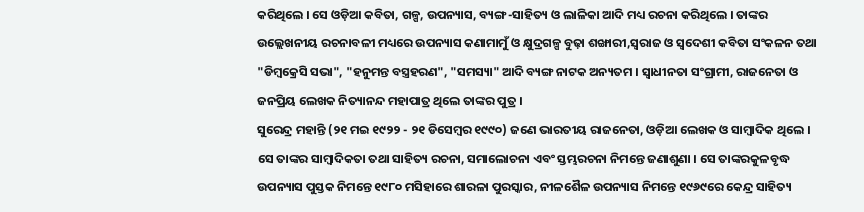କରିଥିଲେ । ସେ ଓଡ଼ିଆ କବିତା, ଗଳ୍ପ, ଉପନ୍ୟାସ, ବ୍ୟଙ୍ଗ-ସାହିତ୍ୟ ଓ ଲାଳିକା ଆଦି ମଧ୍ୟ ରଚନା କରିଥିଲେ । ତାଙ୍କର ଉଲ୍ଲେଖନୀୟ ରଚନାବଳୀ ମଧ୍ୟରେ ଉପନ୍ୟାସ କଣାମାମୁଁ ଓ କ୍ଷୁଦ୍ରଗଳ୍ପ ବୁଢ଼ା ଶଙ୍ଖାରୀ,ସ୍ୱରାଜ ଓ ସ୍ୱଦେଶୀ କବିତା ସଂକଳନ ତଥା "ଡିମ୍ବକ୍ରେସି ସଭା", "ହନୁମନ୍ତ ବସ୍ତ୍ରହରଣ", "ସମସ୍ୟା" ଆଦି ବ୍ୟଙ୍ଗ ନାଟକ ଅନ୍ୟତମ । ସ୍ୱାଧୀନତା ସଂଗ୍ରାମୀ, ରାଜନେତା ଓ ଜନପ୍ରିୟ ଲେଖକ ନିତ୍ୟାନନ୍ଦ ମହାପାତ୍ର ଥିଲେ ତାଙ୍କର ପୁତ୍ର ।
ସୁରେନ୍ଦ୍ର ମହାନ୍ତି (୨୧ ମଇ ୧୯୨୨ - ୨୧ ଡିସେମ୍ବର ୧୯୯୦) ଜଣେ ଭାରତୀୟ ରାଜନେତା, ଓଡ଼ିଆ ଲେଖକ ଓ ସାମ୍ବାଦିକ ଥିଲେ । ସେ ତାଙ୍କର ସାମ୍ବାଦିକତା ତଥା ସାହିତ୍ୟ ରଚନା, ସମାଲୋଚନା ଏବଂ ସ୍ତମ୍ଭରଚନା ନିମନ୍ତେ ଜଣାଶୁଣା । ସେ ତାଙ୍କରକୁଳବୃଦ୍ଧ ଉପନ୍ୟାସ ପୁସ୍ତକ ନିମନ୍ତେ ୧୯୮୦ ମସିହାରେ ଶାରଳା ପୁରସ୍କାର, ନୀଳଶୈଳ ଉପନ୍ୟାସ ନିମନ୍ତେ ୧୯୬୯ରେ କେନ୍ଦ୍ର ସାହିତ୍ୟ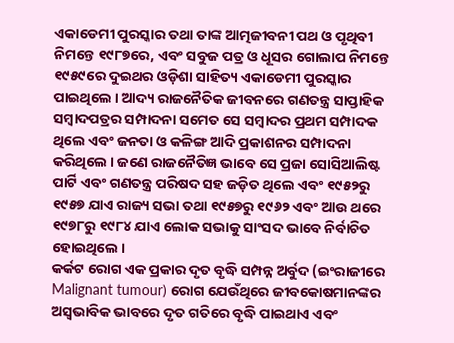ଏକାଡେମୀ ପୁରସ୍କାର ତଥା ତାଙ୍କ ଆତ୍ମଜୀବନୀ ପଥ ଓ ପୃଥିବୀ ନିମନ୍ତେ ୧୯୮୭ରେ, ଏବଂ ସବୁଜ ପତ୍ର ଓ ଧୂସର ଗୋଲାପ ନିମନ୍ତେ ୧୯୫୯ରେ ଦୁଇଥର ଓଡ଼ିଶା ସାହିତ୍ୟ ଏକାଡେମୀ ପୁରସ୍କାର ପାଇଥିଲେ । ଆଦ୍ୟ ରାଜନୈତିକ ଜୀବନରେ ଗଣତନ୍ତ୍ର ସାପ୍ତାହିକ ସମ୍ବାଦପତ୍ରର ସମ୍ପାଦନା ସମେତ ସେ ସମ୍ବାଦର ପ୍ରଥମ ସମ୍ପାଦକ ଥିଲେ ଏବଂ ଜନତା ଓ କଳିଙ୍ଗ ଆଦି ପ୍ରକାଶନର ସମ୍ପାଦନା କରିଥିଲେ । ଜଣେ ରାଜନୈତିଜ୍ଞ ଭାବେ ସେ ପ୍ରଜା ସୋସିଆଲିଷ୍ଟ ପାର୍ଟି ଏବଂ ଗଣତନ୍ତ୍ର ପରିଷଦ ସହ ଜଡ଼ିତ ଥିଲେ ଏବଂ ୧୯୫୨ରୁ ୧୯୫୭ ଯାଏ ରାଜ୍ୟ ସଭା ତଥା ୧୯୫୭ରୁ ୧୯୬୨ ଏବଂ ଆଉ ଥରେ ୧୯୭୮ରୁ ୧୯୮୪ ଯାଏ ଲୋକ ସଭାକୁ ସାଂସଦ ଭାବେ ନିର୍ବାଚିତ ହୋଇଥିଲେ ।
କର୍କଟ ରୋଗ ଏକ ପ୍ରକାର ଦୃତ ବୃଦ୍ଧି ସମ୍ପନ୍ନ ଅର୍ବୁଦ (ଇଂରାଜୀରେ Malignant tumour) ରୋଗ ଯେଉଁଥିରେ ଜୀବକୋଷମାନଙ୍କର ଅସ୍ୱଭାବିକ ଭାବରେ ଦୃତ ଗତିରେ ବୃଦ୍ଧି ପାଇଥାଏ ଏବଂ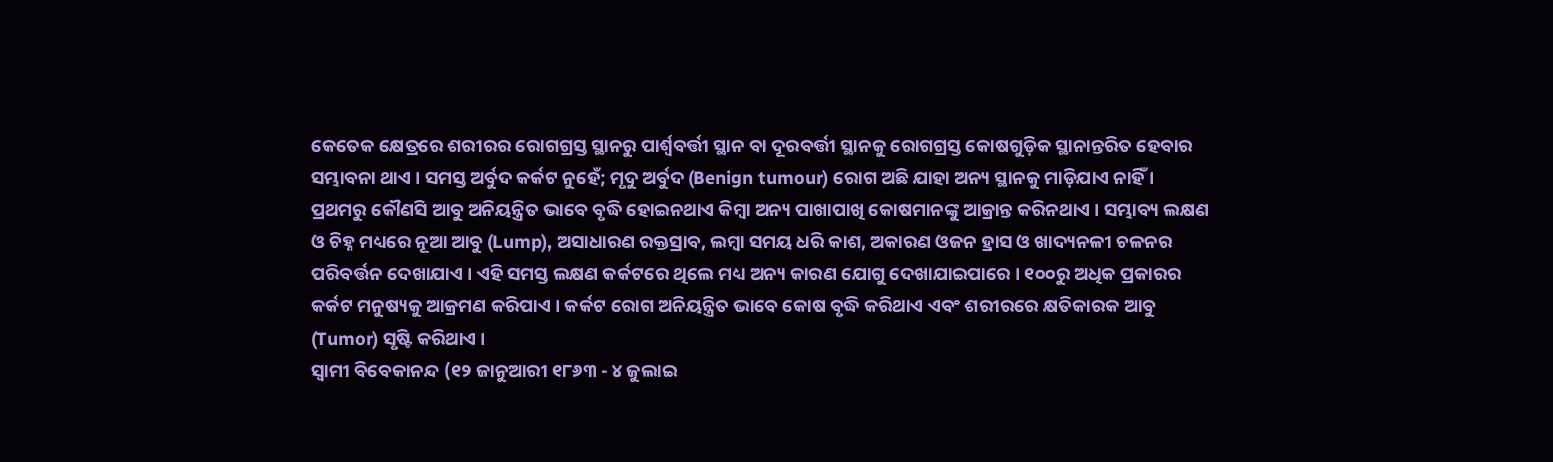କେତେକ କ୍ଷେତ୍ରରେ ଶରୀରର ରୋଗଗ୍ରସ୍ତ ସ୍ଥାନରୁ ପାର୍ଶ୍ୱବର୍ତ୍ତୀ ସ୍ଥାନ ବା ଦୂରବର୍ତ୍ତୀ ସ୍ଥାନକୁ ରୋଗଗ୍ରସ୍ତ କୋଷଗୁଡ଼ିକ ସ୍ଥାନାନ୍ତରିତ ହେବାର ସମ୍ଭାବନା ଥାଏ । ସମସ୍ତ ଅର୍ବୁଦ କର୍କଟ ନୁହେଁ; ମୃଦୁ ଅର୍ବୁଦ (Benign tumour) ରୋଗ ଅଛି ଯାହା ଅନ୍ୟ ସ୍ଥାନକୁ ମାଡ଼ିଯାଏ ନାହିଁ । ପ୍ରଥମରୁ କୌଣସି ଆବୁ ଅନିୟନ୍ତ୍ରିତ ଭାବେ ବୃଦ୍ଧି ହୋଇନଥାଏ କିମ୍ବା ଅନ୍ୟ ପାଖାପାଖି କୋଷମାନଙ୍କୁ ଆକ୍ରାନ୍ତ କରିନଥାଏ । ସମ୍ଭାବ୍ୟ ଲକ୍ଷଣ ଓ ଚିହ୍ନ ମଧ୍ୟରେ ନୂଆ ଆବୁ (Lump), ଅସାଧାରଣ ରକ୍ତସ୍ରାବ, ଲମ୍ବା ସମୟ ଧରି କାଶ, ଅକାରଣ ଓଜନ ହ୍ରାସ ଓ ଖାଦ୍ୟନଳୀ ଚଳନର ପରିବର୍ତ୍ତନ ଦେଖାଯାଏ । ଏହି ସମସ୍ତ ଲକ୍ଷଣ କର୍କଟରେ ଥିଲେ ମଧ୍ୟ ଅନ୍ୟ କାରଣ ଯୋଗୁ ଦେଖାଯାଇପାରେ । ୧୦୦ରୁ ଅଧିକ ପ୍ରକାରର କର୍କଟ ମନୁଷ୍ୟକୁ ଆକ୍ରମଣ କରିପାଏ । କର୍କଟ ରୋଗ ଅନିୟନ୍ତ୍ରିତ ଭାବେ କୋଷ ବୃଦ୍ଧି କରିଥାଏ ଏବଂ ଶରୀରରେ କ୍ଷତିକାରକ ଆବୁ (Tumor) ସୃଷ୍ଟି କରିଥାଏ ।
ସ୍ୱାମୀ ବିବେକାନନ୍ଦ (୧୨ ଜାନୁଆରୀ ୧୮୬୩ - ୪ ଜୁଲାଇ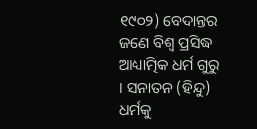୧୯୦୨) ବେଦାନ୍ତର ଜଣେ ବିଶ୍ୱ ପ୍ରସିଦ୍ଧ ଆଧ୍ୟାତ୍ମିକ ଧର୍ମ ଗୁରୁ । ସନାତନ (ହିନ୍ଦୁ) ଧର୍ମକୁ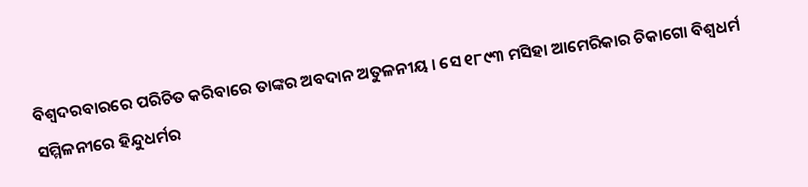ବିଶ୍ୱଦରବାରରେ ପରିଚିତ କରିବାରେ ତାଙ୍କର ଅବଦାନ ଅତୁଳନୀୟ । ସେ ୧୮୯୩ ମସିହା ଆମେରିକାର ଚିକାଗୋ ବିଶ୍ୱଧର୍ମ ସମ୍ମିଳନୀରେ ହିନ୍ଦୁଧର୍ମର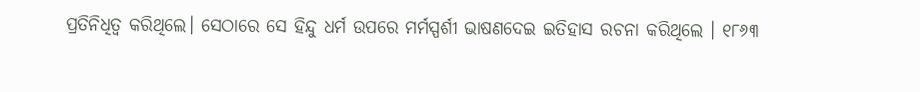ପ୍ରତିନିଧିତ୍ୱ କରିଥିଲେ। ସେଠାରେ ସେ ହିନ୍ଦୁ ଧର୍ମ ଉପରେ ମର୍ମସ୍ପର୍ଶୀ ଭାଷଣଦେଇ ଇତିହାସ ରଚନା କରିଥିଲେ । ୧୮୬୩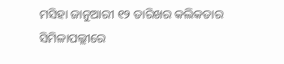ମସିହା ଜାନୁଆରୀ ୧୨ ତାରିଖର କଲିକତାର ସିମିଳାପଲ୍ଲୀରେ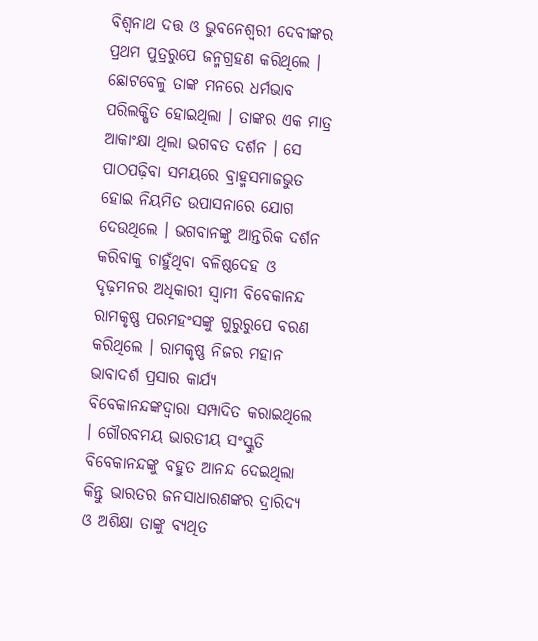ବିଶ୍ୱନାଥ ଦତ୍ତ ଓ ଭୁବନେଶ୍ୱରୀ ଦେବୀଙ୍କର ପ୍ରଥମ ପୁତ୍ରରୁପେ ଜନ୍ମଗ୍ରହଣ କରିଥିଲେ । ଛୋଟବେଳୁ ତାଙ୍କ ମନରେ ଧର୍ମଭାବ ପରିଲକ୍ଷିତ ହୋଇଥିଲା । ତାଙ୍କର ଏକ ମାତ୍ର ଆକାଂକ୍ଷା ଥିଲା ଭଗବତ ଦର୍ଶନ । ସେ ପାଠପଢ଼ିବା ସମୟରେ ବ୍ରାହ୍ମସମାଜଭୁତ ହୋଇ ନିୟମିତ ଉପାସନାରେ ଯୋଗ ଦେଉଥିଲେ । ଭଗବାନଙ୍କୁ ଆନ୍ତରିକ ଦର୍ଶନ କରିବାକୁ ଚାହୁଁଥିବା ବଳିଷ୍ଠଦେହ ଓ ଦୃଢ଼ମନର ଅଧିକାରୀ ସ୍ୱାମୀ ବିବେକାନନ୍ଦ ରାମକୃଷ୍ଣ ପରମହଂସଙ୍କୁ ଗୁରୁରୁପେ ବରଣ କରିଥିଲେ । ରାମକୃଷ୍ଣ ନିଜର ମହାନ ଭାବାଦର୍ଶ ପ୍ରସାର କାର୍ଯ୍ୟ ବିବେକାନନ୍ଦଙ୍କଦ୍ୱାରା ସମ୍ପାଦିତ କରାଇଥିଲେ । ଗୌରବମୟ ଭାରତୀୟ ସଂସ୍କୁତି ବିବେକାନନ୍ଦଙ୍କୁ ବହୁତ ଆନନ୍ଦ ଦେଇଥିଲା କିନ୍ତୁ ଭାରତର ଜନସାଧାରଣଙ୍କର ଦ୍ରାରିଦ୍ୟ ଓ ଅଶିକ୍ଷା ତାଙ୍କୁ ବ୍ୟଥିତ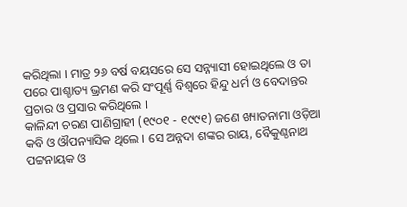କରିଥିଲା । ମାତ୍ର ୨୬ ବର୍ଷ ବୟସରେ ସେ ସନ୍ନ୍ୟାସୀ ହୋଇଥିଲେ ଓ ତା ପରେ ପାଶ୍ଚାତ୍ୟ ଭ୍ରମଣ କରି ସଂପୂର୍ଣ୍ଣ ବିଶ୍ୱରେ ହିନ୍ଦୁ ଧର୍ମ ଓ ବେଦାନ୍ତର ପ୍ରଚାର ଓ ପ୍ରସାର କରିଥିଲେ ।
କାଳିନ୍ଦୀ ଚରଣ ପାଣିଗ୍ରାହୀ (୧୯୦୧ - ୧୯୯୧) ଜଣେ ଖ୍ୟାତନାମା ଓଡ଼ିଆ କବି ଓ ଔପନ୍ୟାସିକ ଥିଲେ । ସେ ଅନ୍ନଦା ଶଙ୍କର ରାୟ, ବୈକୁଣ୍ଠନାଥ ପଟ୍ଟନାୟକ ଓ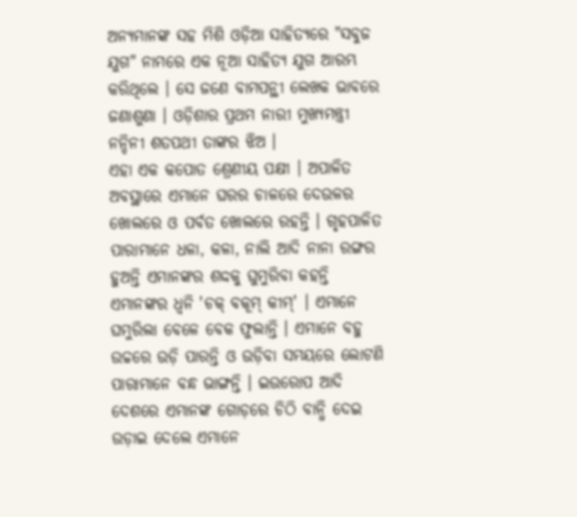ଅନ୍ୟମାନଙ୍କ ସହ ମିଶି ଓଡ଼ିଆ ସାହିତ୍ୟରେ "ସବୁଜ ଯୁଗ" ନାମରେ ଏକ ନୂଆ ସାହିତ୍ୟ ଯୁଗ ଆରମ୍ଭ କରିଥିଲେ । ସେ ଜଣେ ବାମପନ୍ଥୀ ଲେଖକ ଭାବରେ ଜଣାଶୁଣା । ଓଡ଼ିଶାର ପ୍ରଥମ ନାରୀ ମୁଖ୍ୟମନ୍ତ୍ରୀ ନନ୍ଦିନୀ ଶତପଥୀ ତାଙ୍କର ଝିଅ ।
ଏହା ଏକ କପୋତ ଶ୍ରେଣୀୟ ପକ୍ଷୀ । ଅପାଳିତ ଅବସ୍ଥାରେ ଏମାନେ ଘରର ଚାଳରେ ଦେଉଳର ଖୋଲରେ ଓ ପର୍ବତ ଖୋଲରେ ରହନ୍ତି । ଗୃହପାଳିତ ପାରାମାନେ ଧଳା, କଳା, ନାଲି ଆଦି ନାନା ରଙ୍ଗର ହୁଅନ୍ତି ଏମାନଙ୍କର ଶଦ୍ଦକୁ ଘୁମୁରିବା କହନ୍ତି ଏମାନଙ୍କର ଧ୍ୱନି 'ଚକ୍ ବକୂମ୍ କୀମ୍' । ଏମାନେ ଘମୁରିଲା ବେଳେ ବେକ ଫୁଲାନ୍ତି । ଏମାନେ ବହୁ ଉଚ୍ଚରେ ଉଡ଼ି ପାରନ୍ତି ଓ ଉଡ଼ିବା ସମୟରେ ଲୋଟଣି ପାରାମାନେ ବନ୍ଧ ଭାଙ୍ଗନ୍ତି । ଇଉରୋପ ଆଦି ଦେଶରେ ଏମାନଙ୍କ ଗୋଡ଼ରେ ଚିଠି ବାନ୍ଧି ଦେଇ ଉଡ଼ାଇ ଦେଲେ ଏମାନେ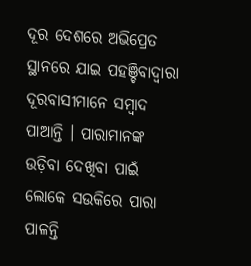ଦୂର ଦେଶରେ ଅଭିପ୍ରେତ ସ୍ଥାନରେ ଯାଇ ପହଞ୍ଚିବାଦ୍ୱାରା ଦୂରବାସୀମାନେ ସମ୍ବାଦ ପାଆନ୍ତି । ପାରାମାନଙ୍କ ଉଡ଼ିବା ଦେଖିବା ପାଇଁ ଲୋକେ ସଉକିରେ ପାରା ପାଳନ୍ତି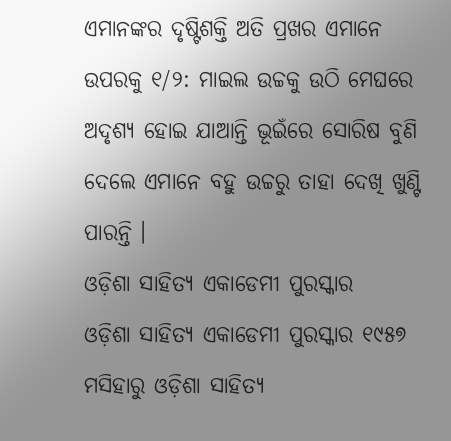ଏମାନଙ୍କର ଦୃଷ୍ଟିଶକ୍ତି ଅତି ପ୍ରଖର ଏମାନେ ଉପରକୁ ୧/୨: ମାଇଲ ଉଚ୍ଚକୁ ଉଠି ମେଘରେ ଅଦୃଶ୍ୟ ହୋଇ ଯାଆନ୍ତି ଭୂଇଁରେ ସୋରିଷ ବୁଣି ଦେଲେ ଏମାନେ ବହୁ ଉଚ୍ଚରୁ ତାହା ଦେଖି ଖୁଣ୍ଟି ପାରନ୍ତି ।
ଓଡ଼ିଶା ସାହିତ୍ୟ ଏକାଡେମୀ ପୁରସ୍କାର
ଓଡ଼ିଶା ସାହିତ୍ୟ ଏକାଡେମୀ ପୁରସ୍କାର ୧୯୫୭ ମସିହାରୁ ଓଡ଼ିଶା ସାହିତ୍ୟ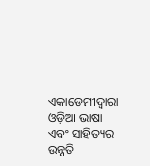ଏକାଡେମୀଦ୍ୱାରା ଓଡ଼ିଆ ଭାଷା ଏବଂ ସାହିତ୍ୟର ଉନ୍ନତି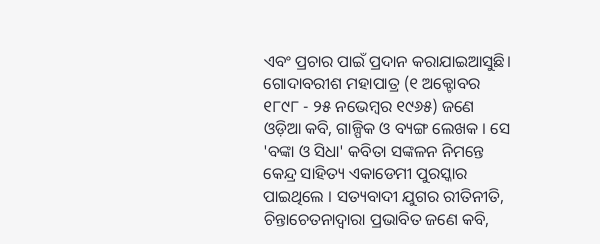ଏବଂ ପ୍ରଚାର ପାଇଁ ପ୍ରଦାନ କରାଯାଇଆସୁଛି।
ଗୋଦାବରୀଶ ମହାପାତ୍ର (୧ ଅକ୍ଟୋବର ୧୮୯୮ - ୨୫ ନଭେମ୍ବର ୧୯୬୫) ଜଣେ ଓଡ଼ିଆ କବି, ଗାଳ୍ପିକ ଓ ବ୍ୟଙ୍ଗ ଲେଖକ । ସେ 'ବଙ୍କା ଓ ସିଧା' କବିତା ସଙ୍କଳନ ନିମନ୍ତେ କେନ୍ଦ୍ର ସାହିତ୍ୟ ଏକାଡେମୀ ପୁରସ୍କାର ପାଇଥିଲେ । ସତ୍ୟବାଦୀ ଯୁଗର ରୀତିନୀତି, ଚିନ୍ତାଚେତନାଦ୍ୱାରା ପ୍ରଭାବିତ ଜଣେ କବି,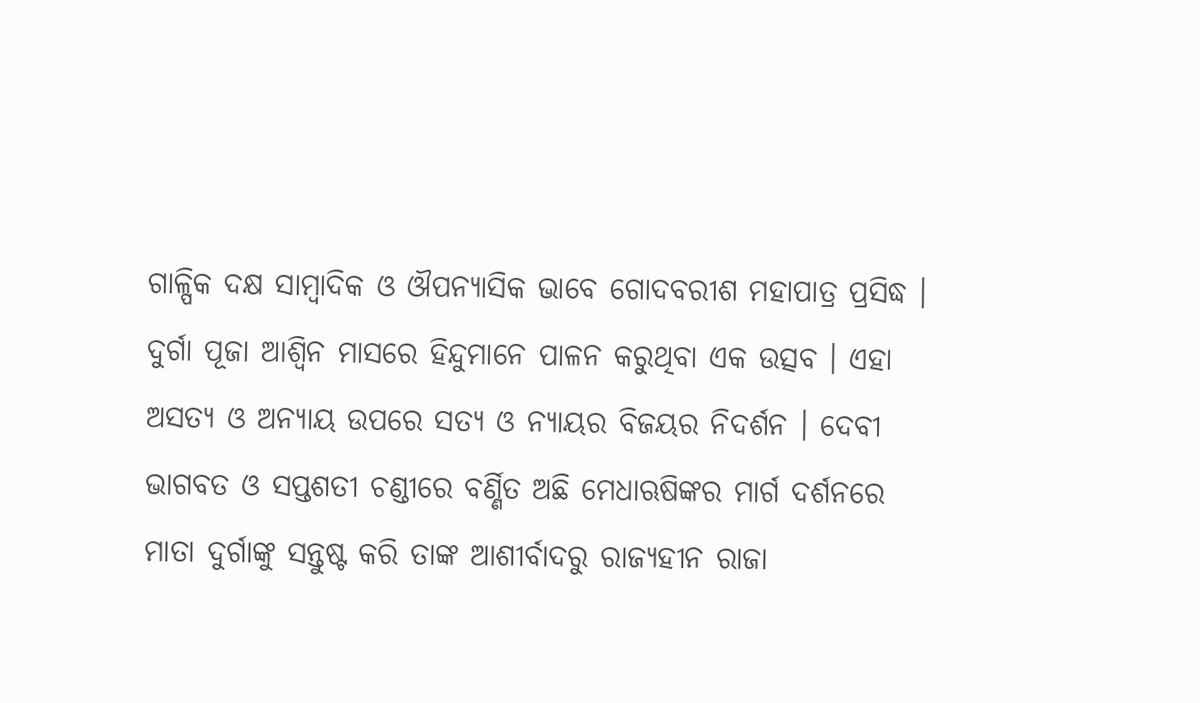ଗାଳ୍ପିକ ଦକ୍ଷ ସାମ୍ବାଦିକ ଓ ଔପନ୍ୟାସିକ ଭାବେ ଗୋଦବରୀଶ ମହାପାତ୍ର ପ୍ରସିଦ୍ଧ ।
ଦୁର୍ଗା ପୂଜା ଆଶ୍ୱିନ ମାସରେ ହିନ୍ଦୁମାନେ ପାଳନ କରୁଥିବା ଏକ ଉତ୍ସବ । ଏହା ଅସତ୍ୟ ଓ ଅନ୍ୟାୟ ଉପରେ ସତ୍ୟ ଓ ନ୍ୟାୟର ବିଜୟର ନିଦର୍ଶନ । ଦେବୀ ଭାଗବତ ଓ ସପ୍ତଶତୀ ଚଣ୍ଡୀରେ ବର୍ଣ୍ଣିତ ଅଛି ମେଧାଋଷିଙ୍କର ମାର୍ଗ ଦର୍ଶନରେ ମାତା ଦୁର୍ଗାଙ୍କୁ ସନ୍ତୁଷ୍ଟ କରି ତାଙ୍କ ଆଶୀର୍ବାଦରୁ ରାଜ୍ୟହୀନ ରାଜା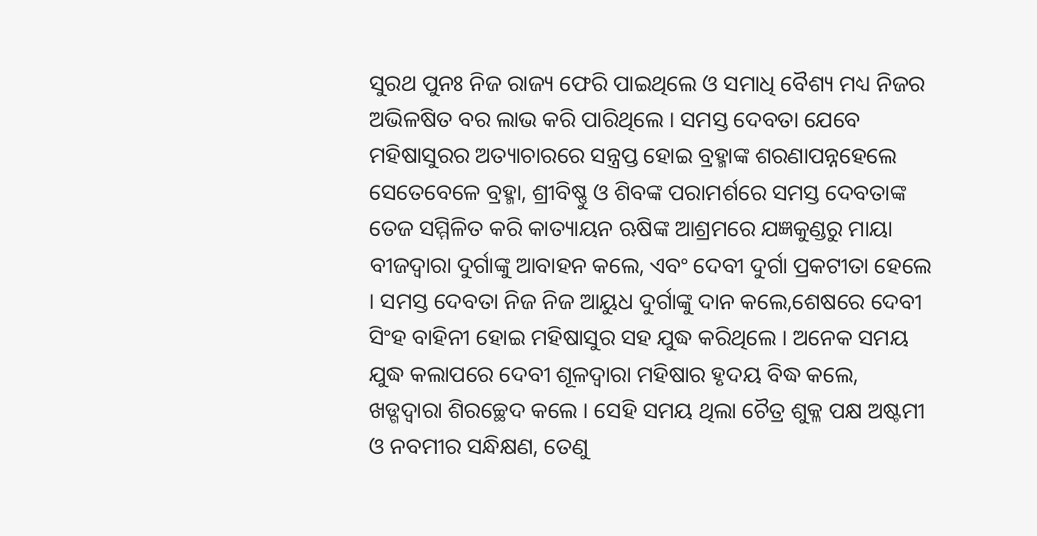ସୁରଥ ପୁନଃ ନିଜ ରାଜ୍ୟ ଫେରି ପାଇଥିଲେ ଓ ସମାଧି ବୈଶ୍ୟ ମଧ୍ୟ ନିଜର ଅଭିଳଷିତ ବର ଲାଭ କରି ପାରିଥିଲେ । ସମସ୍ତ ଦେବତା ଯେବେ ମହିଷାସୁରର ଅତ୍ୟାଚାରରେ ସନ୍ତ୍ରପ୍ତ ହୋଇ ବ୍ରହ୍ମାଙ୍କ ଶରଣାପନ୍ନହେଲେ ସେତେବେଳେ ବ୍ରହ୍ମା, ଶ୍ରୀବିଷ୍ଣୁ ଓ ଶିବଙ୍କ ପରାମର୍ଶରେ ସମସ୍ତ ଦେବତାଙ୍କ ତେଜ ସମ୍ମିଳିତ କରି କାତ୍ୟାୟନ ଋଷିଙ୍କ ଆଶ୍ରମରେ ଯଜ୍ଞକୁଣ୍ଡରୁ ମାୟା ବୀଜଦ୍ୱାରା ଦୁର୍ଗାଙ୍କୁ ଆବାହନ କଲେ, ଏବଂ ଦେବୀ ଦୁର୍ଗା ପ୍ରକଟୀତା ହେଲେ । ସମସ୍ତ ଦେବତା ନିଜ ନିଜ ଆୟୁଧ ଦୁର୍ଗାଙ୍କୁ ଦାନ କଲେ,ଶେଷରେ ଦେବୀ ସିଂହ ବାହିନୀ ହୋଇ ମହିଷାସୁର ସହ ଯୁଦ୍ଧ କରିଥିଲେ । ଅନେକ ସମୟ ଯୁଦ୍ଧ କଲାପରେ ଦେବୀ ଶୂଳଦ୍ୱାରା ମହିଷାର ହୃଦୟ ବିଦ୍ଧ କଲେ, ଖଡ୍ଗଦ୍ୱାରା ଶିରଚ୍ଛେଦ କଲେ । ସେହି ସମୟ ଥିଲା ଚୈତ୍ର ଶୁକ୍ଳ ପକ୍ଷ ଅଷ୍ଟମୀ ଓ ନବମୀର ସନ୍ଧିକ୍ଷଣ, ତେଣୁ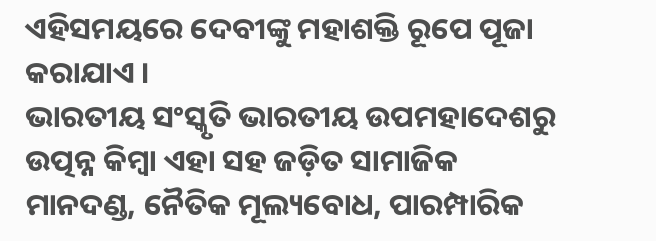ଏହିସମୟରେ ଦେବୀଙ୍କୁ ମହାଶକ୍ତି ରୂପେ ପୂଜା କରାଯାଏ ।
ଭାରତୀୟ ସଂସ୍କୃତି ଭାରତୀୟ ଉପମହାଦେଶରୁ ଉତ୍ପନ୍ନ କିମ୍ବା ଏହା ସହ ଜଡ଼ିତ ସାମାଜିକ ମାନଦଣ୍ଡ, ନୈତିକ ମୂଲ୍ୟବୋଧ, ପାରମ୍ପାରିକ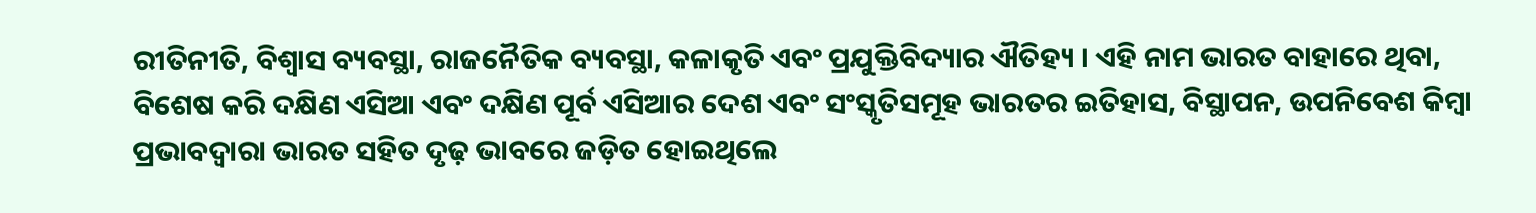ରୀତିନୀତି, ବିଶ୍ୱାସ ବ୍ୟବସ୍ଥା, ରାଜନୈତିକ ବ୍ୟବସ୍ଥା, କଳାକୃତି ଏବଂ ପ୍ରଯୁକ୍ତିବିଦ୍ୟାର ଐତିହ୍ୟ । ଏହି ନାମ ଭାରତ ବାହାରେ ଥିବା, ବିଶେଷ କରି ଦକ୍ଷିଣ ଏସିଆ ଏବଂ ଦକ୍ଷିଣ ପୂର୍ବ ଏସିଆର ଦେଶ ଏବଂ ସଂସ୍କୃତିସମୂହ ଭାରତର ଇତିହାସ, ବିସ୍ଥାପନ, ଉପନିବେଶ କିମ୍ବା ପ୍ରଭାବଦ୍ୱାରା ଭାରତ ସହିତ ଦୃଢ଼ ଭାବରେ ଜଡ଼ିତ ହୋଇଥିଲେ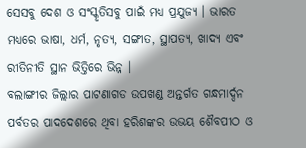ସେସବୁ ଦେଶ ଓ ସଂସ୍କୃତିସବୁ ପାଇଁ ମଧ୍ୟ ପ୍ରଯୁଜ୍ୟ । ଭାରତ ମଧ୍ୟରେ ଭାଷା, ଧର୍ମ, ନୃତ୍ୟ, ସଙ୍ଗୀତ, ସ୍ଥାପତ୍ୟ, ଖାଦ୍ୟ ଏବଂ ରୀତିନୀତି ସ୍ଥାନ ଭିତ୍ତିରେ ଭିନ୍ନ ।
ବଲାଙ୍ଗୀର ଜିଲ୍ଲାର ପାଟଣାଗଡ ଉପଖଣ୍ଡ ଅନ୍ତର୍ଗତ ଗନ୍ଧମାର୍ଦ୍ଦନ ପର୍ବତର ପାଦଦେଶରେ ଥିବା ହରିଶଙ୍କର ଉଭୟ ଶୈବପୀଠ ଓ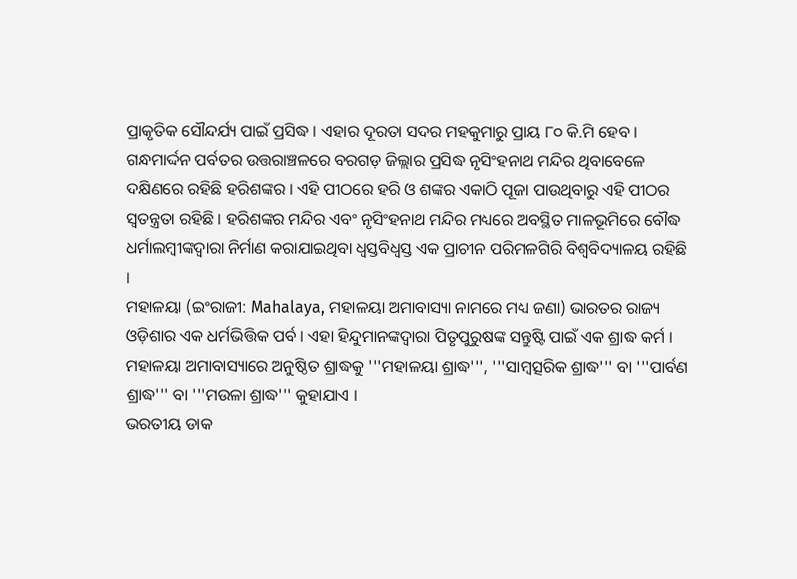ପ୍ରାକୃତିକ ସୌନ୍ଦର୍ଯ୍ୟ ପାଇଁ ପ୍ରସିଦ୍ଧ । ଏହାର ଦୂରତା ସଦର ମହକୁମାରୁ ପ୍ରାୟ ୮୦ କି.ମି ହେବ । ଗନ୍ଧମାର୍ଦ୍ଦନ ପର୍ବତର ଉତ୍ତରାଞ୍ଚଳରେ ବରଗଡ଼ ଜିଲ୍ଲାର ପ୍ରସିଦ୍ଧ ନୃସିଂହନାଥ ମନ୍ଦିର ଥିବାବେଳେ ଦକ୍ଷିଣରେ ରହିଛି ହରିଶଙ୍କର । ଏହି ପୀଠରେ ହରି ଓ ଶଙ୍କର ଏକାଠି ପୂଜା ପାଉଥିବାରୁ ଏହି ପୀଠର ସ୍ୱତନ୍ତ୍ରତା ରହିଛି । ହରିଶଙ୍କର ମନ୍ଦିର ଏବଂ ନୃସିଂହନାଥ ମନ୍ଦିର ମଧ୍ୟରେ ଅବସ୍ଥିତ ମାଳଭୂମିରେ ବୌଦ୍ଧ ଧର୍ମାଲମ୍ବୀଙ୍କଦ୍ୱାରା ନିର୍ମାଣ କରାଯାଇଥିବା ଧ୍ୱସ୍ତବିଧ୍ୱସ୍ତ ଏକ ପ୍ରାଚୀନ ପରିମଳଗିରି ବିଶ୍ୱବିଦ୍ୟାଳୟ ରହିଛି ।
ମହାଳୟା (ଇଂରାଜୀ: Mahalaya, ମହାଳୟା ଅମାବାସ୍ୟା ନାମରେ ମଧ୍ୟ ଜଣା) ଭାରତର ରାଜ୍ୟ ଓଡ଼ିଶାର ଏକ ଧର୍ମଭିତ୍ତିକ ପର୍ବ । ଏହା ହିନ୍ଦୁମାନଙ୍କଦ୍ୱାରା ପିତୃପୁରୁଷଙ୍କ ସନ୍ତୁଷ୍ଟି ପାଇଁ ଏକ ଶ୍ରାଦ୍ଧ କର୍ମ । ମହାଳୟା ଅମାବାସ୍ୟାରେ ଅନୁଷ୍ଠିତ ଶ୍ରାଦ୍ଧକୁ '''ମହାଳୟା ଶ୍ରାଦ୍ଧ''', '''ସାମ୍ବତ୍ସରିକ ଶ୍ରାଦ୍ଧ''' ବା '''ପାର୍ବଣ ଶ୍ରାଦ୍ଧ''' ବା '''ମଉଳା ଶ୍ରାଦ୍ଧ''' କୁହାଯାଏ ।
ଭରତୀୟ ଡାକ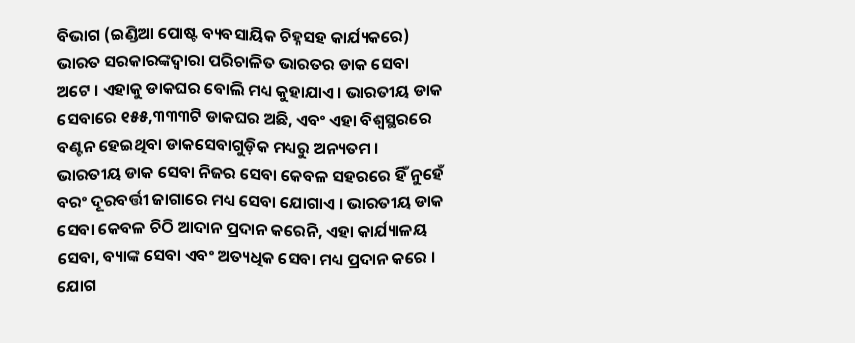ବିଭାଗ (ଇଣ୍ଡିଆ ପୋଷ୍ଟ ବ୍ୟବସାୟିକ ଚିହ୍ନସହ କାର୍ଯ୍ୟକରେ) ଭାରତ ସରକାରଙ୍କଦ୍ୱାରା ପରିଚାଳିତ ଭାରତର ଡାକ ସେବା ଅଟେ । ଏହାକୁ ଡାକଘର ବୋଲି ମଧ୍ୟ କୁହାଯାଏ । ଭାରତୀୟ ଡାକ ସେବାରେ ୧୫୫,୩୩୩ଟି ଡାକଘର ଅଛି, ଏବଂ ଏହା ବିଶ୍ୱସ୍ଥରରେ ବଣ୍ଟନ ହେଇଥିବା ଡାକସେବାଗୁଡ଼ିକ ମଧ୍ୟରୁ ଅନ୍ୟତମ । ଭାରତୀୟ ଡାକ ସେବା ନିଜର ସେବା କେବଳ ସହରରେ ହିଁ ନୁହେଁ ବରଂ ଦୂରବର୍ତ୍ତୀ ଜାଗାରେ ମଧ୍ୟ ସେବା ଯୋଗାଏ । ଭାରତୀୟ ଡାକ ସେବା କେବଳ ଚିଠି ଆଦାନ ପ୍ରଦାନ କରେନି, ଏହା କାର୍ଯ୍ୟାଳୟ ସେବା, ବ୍ୟାଙ୍କ ସେବା ଏବଂ ଅତ୍ୟଧିକ ସେବା ମଧ୍ୟ ପ୍ରଦାନ କରେ ।
ଯୋଗ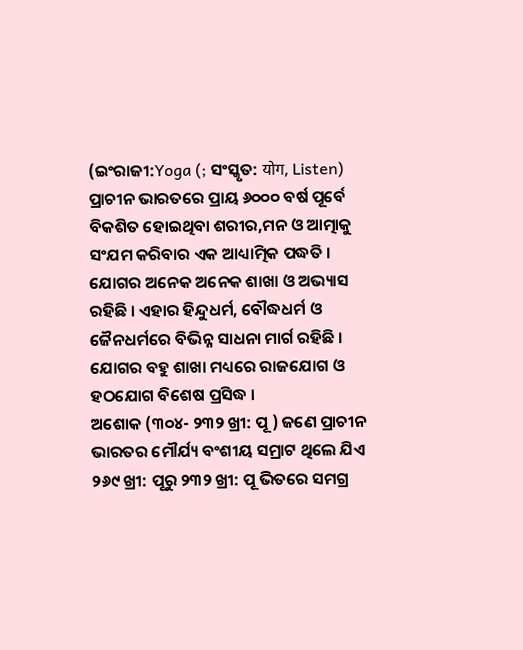(ଇଂରାଜୀ:Yoga (; ସଂସ୍କୃତ: योग, Listen) ପ୍ରାଚୀନ ଭାରତରେ ପ୍ରାୟ ୬୦୦୦ ବର୍ଷ ପୂର୍ବେ ବିକଶିତ ହୋଇଥିବା ଶରୀର,ମନ ଓ ଆତ୍ମାକୁ ସଂଯମ କରିବାର ଏକ ଆଧ୍ୟାତ୍ମିକ ପଦ୍ଧତି । ଯୋଗର ଅନେକ ଅନେକ ଶାଖା ଓ ଅଭ୍ୟାସ ରହିଛି । ଏହାର ହିନ୍ଦୁଧର୍ମ, ବୌଦ୍ଧଧର୍ମ ଓ ଜୈନଧର୍ମରେ ବିଭିନ୍ନ ସାଧନା ମାର୍ଗ ରହିଛି । ଯୋଗର ବହୁ ଶାଖା ମଧ୍ୟରେ ରାଜଯୋଗ ଓ ହଠଯୋଗ ବିଶେଷ ପ୍ରସିଦ୍ଧ ।
ଅଶୋକ (୩୦୪- ୨୩୨ ଖ୍ରୀ: ପୂ ) ଜଣେ ପ୍ରାଚୀନ ଭାରତର ମୌର୍ଯ୍ୟ ବଂଶୀୟ ସମ୍ରାଟ ଥିଲେ ଯିଏ ୨୬୯ ଖ୍ରୀ: ପୂରୁ ୨୩୨ ଖ୍ରୀ: ପୂ ଭିତରେ ସମଗ୍ର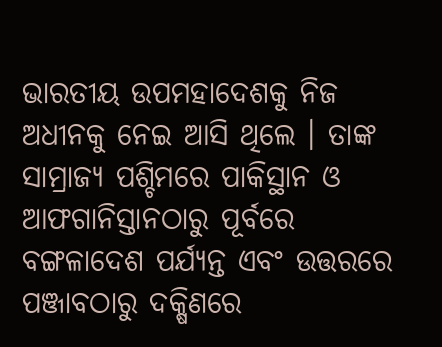ଭାରତୀୟ ଉପମହାଦେଶକୁ ନିଜ ଅଧୀନକୁ ନେଇ ଆସି ଥିଲେ । ତାଙ୍କ ସାମ୍ରାଜ୍ୟ ପଶ୍ଚିମରେ ପାକିସ୍ଥାନ ଓ ଆଫଗାନିସ୍ତାନଠାରୁ ପୂର୍ବରେ ବଙ୍ଗଳାଦେଶ ପର୍ଯ୍ୟନ୍ତ ଏବଂ ଉତ୍ତରରେ ପଞ୍ଜାବଠାରୁ ଦକ୍ଷିଣରେ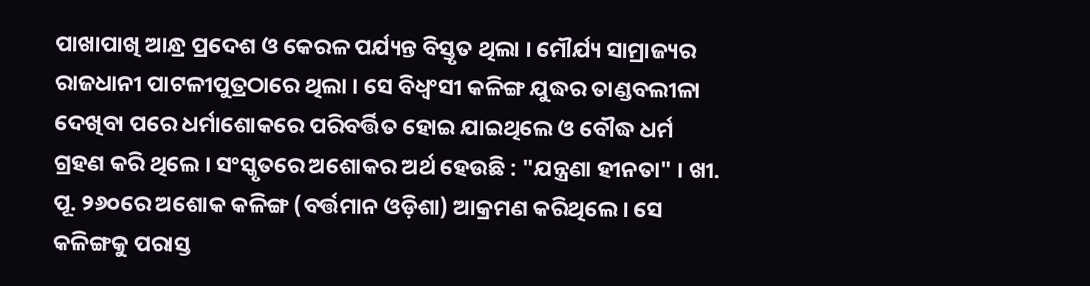ପାଖାପାଖି ଆନ୍ଧ୍ର ପ୍ରଦେଶ ଓ କେରଳ ପର୍ଯ୍ୟନ୍ତ ବିସ୍ତୃତ ଥିଲା । ମୌର୍ଯ୍ୟ ସାମ୍ରାଜ୍ୟର ରାଜଧାନୀ ପାଟଳୀପୁତ୍ରଠାରେ ଥିଲା । ସେ ବିଧ୍ୱଂସୀ କଳିଙ୍ଗ ଯୁଦ୍ଧର ତାଣ୍ଡବଲୀଳା ଦେଖିବା ପରେ ଧର୍ମାଶୋକରେ ପରିବର୍ତ୍ତିତ ହୋଇ ଯାଇଥିଲେ ଓ ବୌଦ୍ଧ ଧର୍ମ ଗ୍ରହଣ କରି ଥିଲେ । ସଂସ୍କୃତରେ ଅଶୋକର ଅର୍ଥ ହେଉଛି : "ଯନ୍ତ୍ରଣା ହୀନତା" । ଖୀ. ପୂ. ୨୬୦ରେ ଅଶୋକ କଳିଙ୍ଗ (ବର୍ତ୍ତମାନ ଓଡ଼ିଶା) ଆକ୍ରମଣ କରିଥିଲେ । ସେ କଳିଙ୍ଗକୁ ପରାସ୍ତ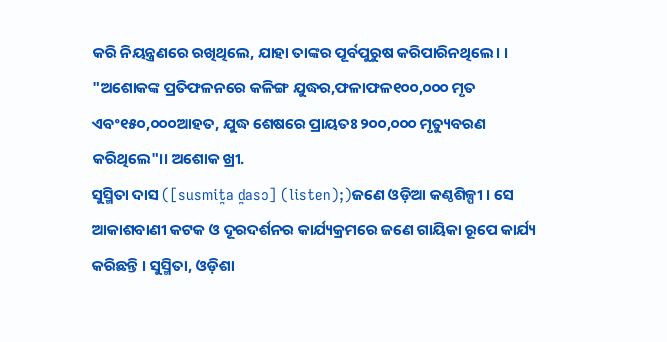କରି ନିୟନ୍ତ୍ରଣରେ ରଖିଥିଲେ, ଯାହା ତାଙ୍କର ପୂର୍ବପୁରୁଷ କରିପାରିନଥିଲେ। । "ଅଶୋକଙ୍କ ପ୍ରତିଫଳନରେ କଳିଙ୍ଗ ଯୁଦ୍ଧର,ଫଳାଫଳ୧୦୦,୦୦୦ ମୃତ ଏବଂ୧୫୦,୦୦୦ଆହତ, ଯୁଦ୍ଧ ଶେଷରେ ପ୍ରାୟତଃ ୨୦୦,୦୦୦ ମୃତ୍ୟୁବରଣ କରିଥିଲେ"।। ଅଶୋକ ଖ୍ରୀ.
ସୁସ୍ମିତା ଦାସ ([susmit̪a d̪asɔ] (listen);)ଜଣେ ଓଡ଼ିଆ କଣ୍ଠଶିଳ୍ପୀ । ସେ ଆକାଶବାଣୀ କଟକ ଓ ଦୂରଦର୍ଶନର କାର୍ଯ୍ୟକ୍ରମରେ ଜଣେ ଗାୟିକା ରୂପେ କାର୍ଯ୍ୟ କରିଛନ୍ତି । ସୁସ୍ମିତା, ଓଡ଼ିଶା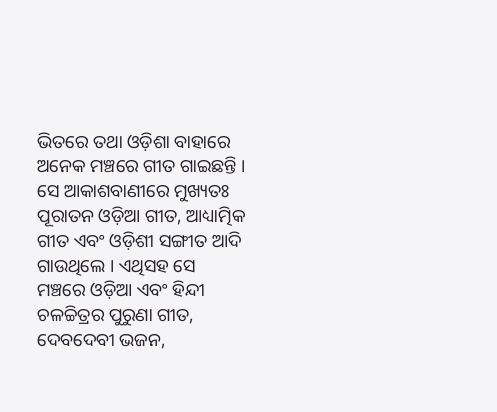ଭିତରେ ତଥା ଓଡ଼ିଶା ବାହାରେ ଅନେକ ମଞ୍ଚରେ ଗୀତ ଗାଇଛନ୍ତି । ସେ ଆକାଶବାଣୀରେ ମୁଖ୍ୟତଃ ପୂରାତନ ଓଡ଼ିଆ ଗୀତ, ଆଧ୍ୟାତ୍ମିକ ଗୀତ ଏବଂ ଓଡ଼ିଶୀ ସଙ୍ଗୀତ ଆଦି ଗାଉଥିଲେ । ଏଥିସହ ସେ ମଞ୍ଚରେ ଓଡ଼ିଆ ଏବଂ ହିନ୍ଦୀ ଚଳଚ୍ଚିତ୍ରର ପୁରୁଣା ଗୀତ, ଦେବଦେବୀ ଭଜନ,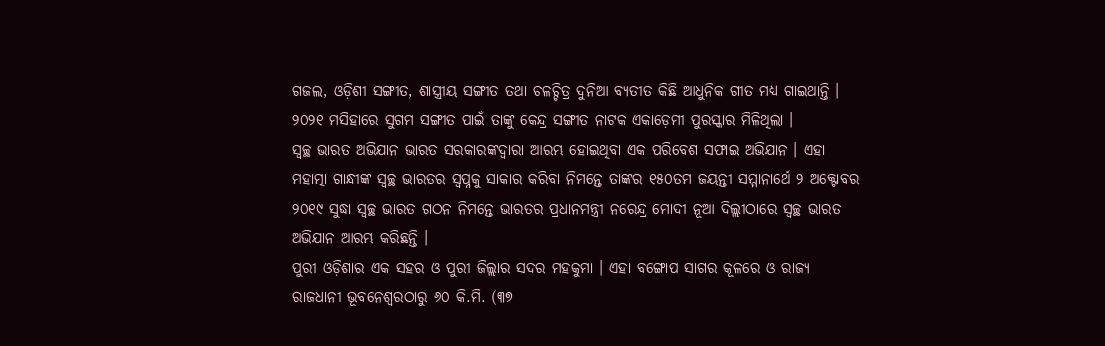ଗଜଲ, ଓଡ଼ିଶୀ ସଙ୍ଗୀତ, ଶାସ୍ତ୍ରୀୟ ସଙ୍ଗୀତ ତଥା ଚଳଚ୍ଚିତ୍ର ଦୁନିଆ ବ୍ୟତୀତ କିଛି ଆଧୁନିକ ଗୀତ ମଧ୍ୟ ଗାଇଥାନ୍ତି । ୨୦୨୧ ମସିହାରେ ସୁଗମ ସଙ୍ଗୀତ ପାଇଁ ତାଙ୍କୁ କେନ୍ଦ୍ର ସଙ୍ଗୀତ ନାଟକ ଏକାଡ଼େମୀ ପୁରସ୍କାର ମିଳିଥିଲା ।
ସ୍ୱଚ୍ଛ ଭାରତ ଅଭିଯାନ ଭାରତ ସରକାରଙ୍କଦ୍ୱାରା ଆରମ୍ଭ ହୋଇଥିବା ଏକ ପରିବେଶ ସଫାଇ ଅଭିଯାନ । ଏହା ମହାତ୍ମା ଗାନ୍ଧୀଙ୍କ ସ୍ୱଚ୍ଛ ଭାରତର ସ୍ୱପ୍ନକୁ ସାକାର କରିବା ନିମନ୍ତେ ତାଙ୍କର ୧୫୦ତମ ଜୟନ୍ତୀ ସମ୍ମାନାର୍ଥେ ୨ ଅକ୍ଟୋବର ୨୦୧୯ ସୁଦ୍ଧା ସ୍ୱଚ୍ଛ ଭାରତ ଗଠନ ନିମନ୍ତେ ଭାରତର ପ୍ରଧାନମନ୍ତ୍ରୀ ନରେନ୍ଦ୍ର ମୋଦୀ ନୂଆ ଦିଲ୍ଲୀଠାରେ ସ୍ୱଚ୍ଛ ଭାରତ ଅଭିଯାନ ଆରମ୍ଭ କରିଛନ୍ତି ।
ପୁରୀ ଓଡ଼ିଶାର ଏକ ସହର ଓ ପୁରୀ ଜିଲ୍ଲାର ସଦର ମହକୁମା । ଏହା ବଙ୍ଗୋପ ସାଗର କୂଳରେ ଓ ରାଜ୍ୟ ରାଜଧାନୀ ଭୂବନେଶ୍ୱରଠାରୁ ୬୦ କି.ମି. (୩୭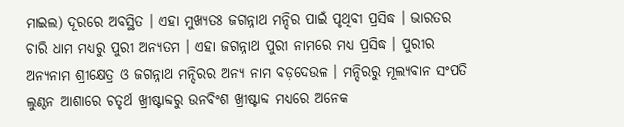ମାଇଲ) ଦୂରରେ ଅବସ୍ଥିତ । ଏହା ମୁଖ୍ୟତଃ ଜଗନ୍ନାଥ ମନ୍ଦିର ପାଇଁ ପୃଥିବୀ ପ୍ରସିଦ୍ଧ । ଭାରତର ଚାରି ଧାମ ମଧ୍ୟରୁ ପୁରୀ ଅନ୍ୟତମ । ଏହା ଜଗନ୍ନାଥ ପୁରୀ ନାମରେ ମଧ୍ୟ ପ୍ରସିଦ୍ଧ । ପୁରୀର ଅନ୍ୟନାମ ଶ୍ରୀକ୍ଷେତ୍ର ଓ ଜଗନ୍ନାଥ ମନ୍ଦିରର ଅନ୍ୟ ନାମ ବଡ଼ଦେଉଳ । ମନ୍ଦିରରୁ ମୂଲ୍ୟବାନ ସଂପତି ଲୁଣ୍ଠନ ଆଶାରେ ଚତୃର୍ଥ ଖ୍ରୀଷ୍ଟାବ୍ଦରୁ ଉନବିଂଶ ଖ୍ରୀଷ୍ଟାବ୍ଦ ମଧ୍ୟରେ ଅନେକ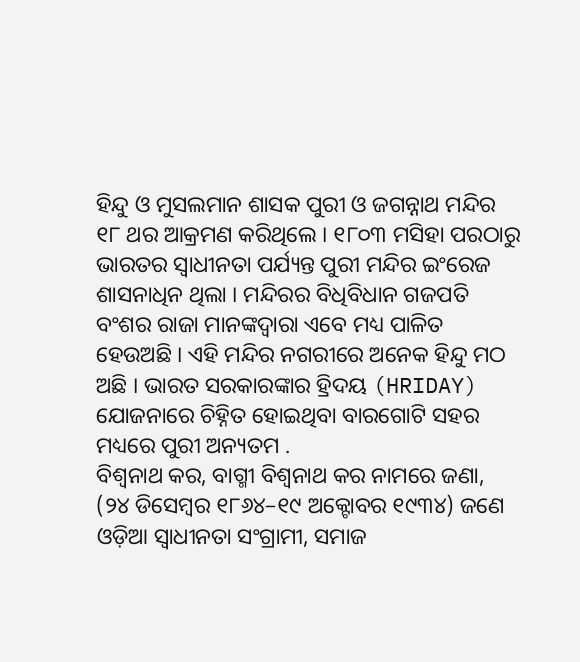ହିନ୍ଦୁ ଓ ମୁସଲମାନ ଶାସକ ପୁରୀ ଓ ଜଗନ୍ନାଥ ମନ୍ଦିର ୧୮ ଥର ଆକ୍ରମଣ କରିଥିଲେ । ୧୮୦୩ ମସିହା ପରଠାରୁ ଭାରତର ସ୍ୱାଧୀନତା ପର୍ଯ୍ୟନ୍ତ ପୁରୀ ମନ୍ଦିର ଇଂରେଜ ଶାସନାଧିନ ଥିଲା । ମନ୍ଦିରର ବିଧିବିଧାନ ଗଜପତି ବଂଶର ରାଜା ମାନଙ୍କଦ୍ୱାରା ଏବେ ମଧ୍ୟ ପାଳିତ ହେଉଅଛି । ଏହି ମନ୍ଦିର ନଗରୀରେ ଅନେକ ହିନ୍ଦୁ ମଠ ଅଛି । ଭାରତ ସରକାରଙ୍କାର ହ୍ରିଦୟ (HRIDAY) ଯୋଜନାରେ ଚିହ୍ନିତ ହୋଇଥିବା ବାରଗୋଟି ସହର ମଧ୍ୟରେ ପୁରୀ ଅନ୍ୟତମ .
ବିଶ୍ୱନାଥ କର, ବାଗ୍ମୀ ବିଶ୍ୱନାଥ କର ନାମରେ ଜଣା, (୨୪ ଡିସେମ୍ବର ୧୮୬୪–୧୯ ଅକ୍ଟୋବର ୧୯୩୪) ଜଣେ ଓଡ଼ିଆ ସ୍ୱାଧୀନତା ସଂଗ୍ରାମୀ, ସମାଜ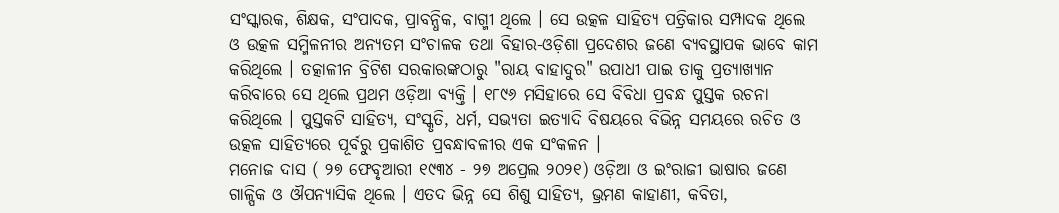ସଂସ୍କାରକ, ଶିକ୍ଷକ, ସଂପାଦକ, ପ୍ରାବନ୍ଧିକ, ବାଗ୍ମୀ ଥିଲେ । ସେ ଉତ୍କଳ ସାହିତ୍ୟ ପତ୍ରିକାର ସମ୍ପାଦକ ଥିଲେ ଓ ଉତ୍କଳ ସମ୍ମିଳନୀର ଅନ୍ୟତମ ସଂଚାଳକ ତଥା ବିହାର-ଓଡ଼ିଶା ପ୍ରଦେଶର ଜଣେ ବ୍ୟବସ୍ଥାପକ ଭାବେ କାମ କରିଥିଲେ । ତତ୍କାଳୀନ ବ୍ରିଟିଶ ସରକାରଙ୍କଠାରୁ "ରାୟ ବାହାଦୁର" ଉପାଧୀ ପାଇ ତାକୁ ପ୍ରତ୍ୟାଖ୍ୟାନ କରିବାରେ ସେ ଥିଲେ ପ୍ରଥମ ଓଡ଼ିଆ ବ୍ୟକ୍ତି । ୧୮୯୬ ମସିହାରେ ସେ ବିବିଧା ପ୍ରବନ୍ଧ ପୁସ୍ତକ ରଚନା କରିଥିଲେ । ପୁସ୍ତକଟି ସାହିତ୍ୟ, ସଂସ୍କୃତି, ଧର୍ମ, ସଭ୍ୟତା ଇତ୍ୟାଦି ବିଷୟରେ ବିଭିନ୍ନ ସମୟରେ ରଚିତ ଓ ଉତ୍କଳ ସାହିତ୍ୟରେ ପୂର୍ବରୁ ପ୍ରକାଶିତ ପ୍ରବନ୍ଧାବଳୀର ଏକ ସଂକଳନ ।
ମନୋଜ ଦାସ ( ୨୭ ଫେବୃଆରୀ ୧୯୩୪ - ୨୭ ଅପ୍ରେଲ ୨୦୨୧) ଓଡ଼ିଆ ଓ ଇଂରାଜୀ ଭାଷାର ଜଣେ ଗାଳ୍ପିକ ଓ ଔପନ୍ୟାସିକ ଥିଲେ । ଏତଦ ଭିନ୍ନ ସେ ଶିଶୁ ସାହିତ୍ୟ, ଭ୍ରମଣ କାହାଣୀ, କବିତା,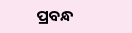ପ୍ରବନ୍ଧ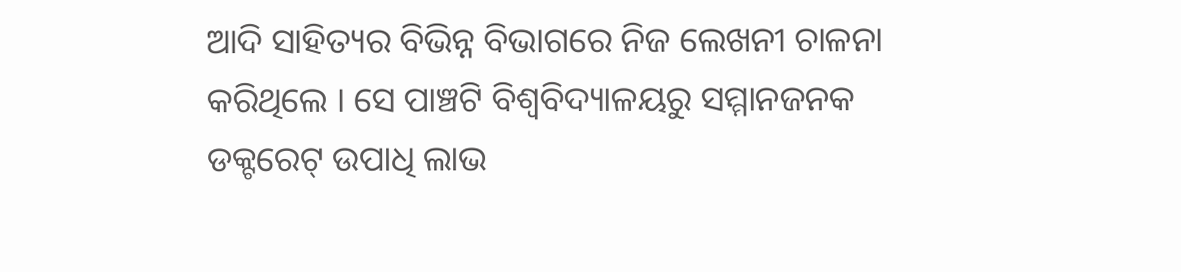ଆଦି ସାହିତ୍ୟର ବିଭିନ୍ନ ବିଭାଗରେ ନିଜ ଲେଖନୀ ଚାଳନା କରିଥିଲେ । ସେ ପାଞ୍ଚଟି ବିଶ୍ୱବିଦ୍ୟାଳୟରୁ ସମ୍ମାନଜନକ ଡକ୍ଟରେଟ୍ ଉପାଧି ଲାଭ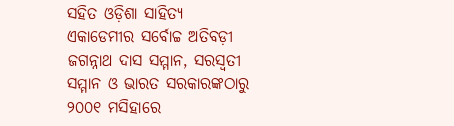ସହିତ ଓଡ଼ିଶା ସାହିତ୍ୟ ଏକାଡେମୀର ସର୍ବୋଚ୍ଚ ଅତିବଡ଼ୀ ଜଗନ୍ନାଥ ଦାସ ସମ୍ମାନ, ସରସ୍ୱତୀ ସମ୍ମାନ ଓ ଭାରତ ସରକାରଙ୍କଠାରୁ ୨୦୦୧ ମସିହାରେ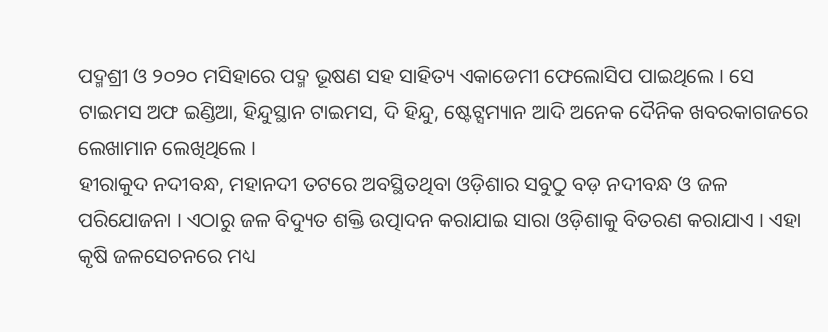ପଦ୍ମଶ୍ରୀ ଓ ୨୦୨୦ ମସିହାରେ ପଦ୍ମ ଭୂଷଣ ସହ ସାହିତ୍ୟ ଏକାଡେମୀ ଫେଲୋସିପ ପାଇଥିଲେ । ସେ ଟାଇମସ ଅଫ ଇଣ୍ଡିଆ, ହିନ୍ଦୁସ୍ଥାନ ଟାଇମସ, ଦି ହିନ୍ଦୁ, ଷ୍ଟେଟ୍ସମ୍ୟାନ ଆଦି ଅନେକ ଦୈନିକ ଖବରକାଗଜରେ ଲେଖାମାନ ଲେଖିଥିଲେ ।
ହୀରାକୁଦ ନଦୀବନ୍ଧ, ମହାନଦୀ ତଟରେ ଅବସ୍ଥିତଥିବା ଓଡ଼ିଶାର ସବୁଠୁ ବଡ଼ ନଦୀବନ୍ଧ ଓ ଜଳ ପରିଯୋଜନା । ଏଠାରୁ ଜଳ ବିଦ୍ୟୁତ ଶକ୍ତି ଉତ୍ପାଦନ କରାଯାଇ ସାରା ଓଡ଼ିଶାକୁ ବିତରଣ କରାଯାଏ । ଏହା କୃଷି ଜଳସେଚନରେ ମଧ୍ୟ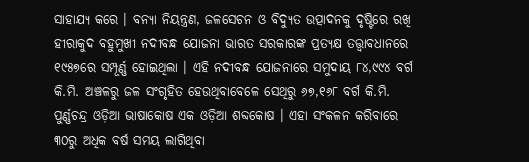ସାହାଯ୍ୟ କରେ । ବନ୍ୟା ନିୟନ୍ତ୍ରଣ, ଜଳସେଚନ ଓ ବିଦ୍ୟୁତ ଉତ୍ପାଦନକୁ ଦୃଷ୍ଟିରେ ରଖି ହୀରାକୁଦ ବହୁମୁଖୀ ନଦୀବନ୍ଧ ଯୋଜନା ଭାରତ ସରକାରଙ୍କ ପ୍ରତ୍ୟକ୍ଷ ତତ୍ତ୍ୱାବଧାନରେ ୧୯୫୭ରେ ସମ୍ପୂର୍ଣ୍ଣ ହୋଇଥିଲା । ଏହି ନଦୀବନ୍ଧ ଯୋଜନାରେ ସମୁଦାୟ ୮୪,୯୯୪ ବର୍ଗ କି.ମି. ଅଞ୍ଚଳରୁ ଜଳ ସଂଗୃହିତ ହେଉଥିବାବେଳେ ସେଥିରୁ ୬୭,୧୬୮ ବର୍ଗ କି.ମି.
ପୁର୍ଣ୍ଣଚନ୍ଦ୍ର ଓଡ଼ିଆ ଭାଷାକୋଷ ଏକ ଓଡ଼ିଆ ଶବ୍ଦକୋଷ । ଏହା ସଂକଳନ କରିବାରେ ୩୦ରୁ ଅଧିକ ବର୍ଷ ସମୟ ଲାଗିଥିବା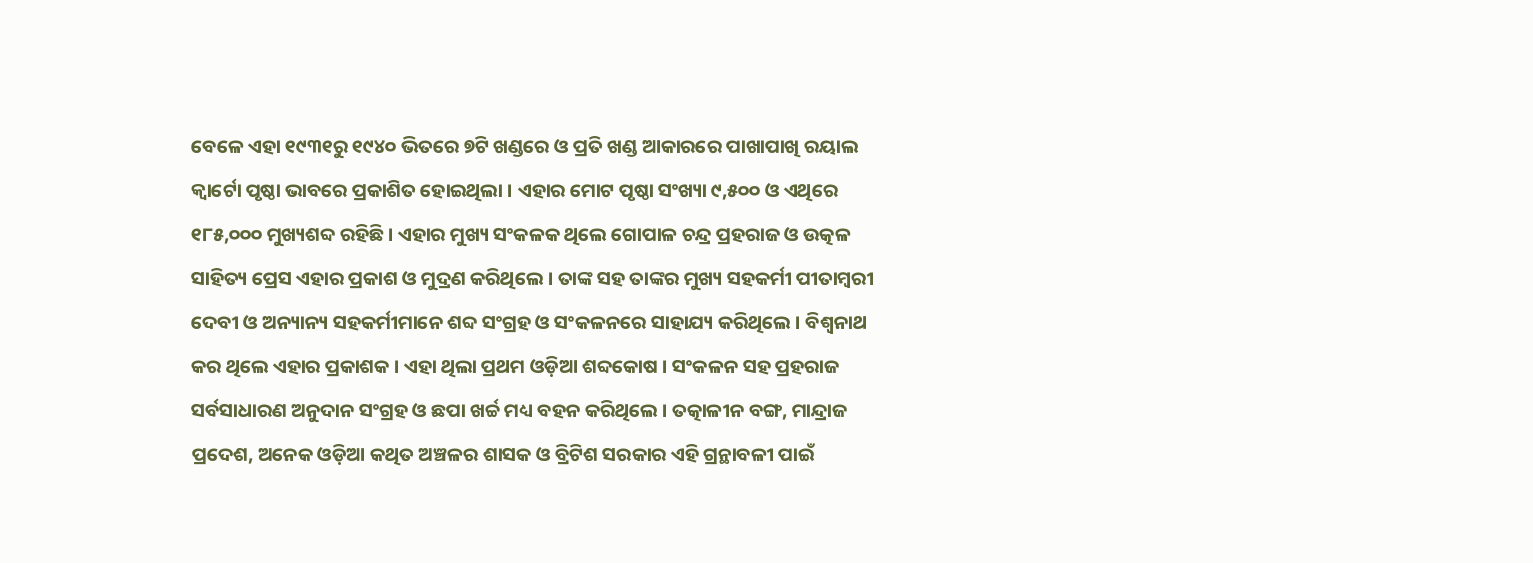ବେଳେ ଏହା ୧୯୩୧ରୁ ୧୯୪୦ ଭିତରେ ୭ଟି ଖଣ୍ଡରେ ଓ ପ୍ରତି ଖଣ୍ଡ ଆକାରରେ ପାଖାପାଖି ରୟାଲ କ୍ୱାର୍ଟୋ ପୃଷ୍ଠା ଭାବରେ ପ୍ରକାଶିତ ହୋଇଥିଲା । ଏହାର ମୋଟ ପୃଷ୍ଠା ସଂଖ୍ୟା ୯,୫୦୦ ଓ ଏଥିରେ ୧୮୫,୦୦୦ ମୁଖ୍ୟଶବ୍ଦ ରହିଛି । ଏହାର ମୁଖ୍ୟ ସଂକଳକ ଥିଲେ ଗୋପାଳ ଚନ୍ଦ୍ର ପ୍ରହରାଜ ଓ ଉତ୍କଳ ସାହିତ୍ୟ ପ୍ରେସ ଏହାର ପ୍ରକାଶ ଓ ମୁଦ୍ରଣ କରିଥିଲେ । ତାଙ୍କ ସହ ତାଙ୍କର ମୁଖ୍ୟ ସହକର୍ମୀ ପୀତାମ୍ବରୀ ଦେବୀ ଓ ଅନ୍ୟାନ୍ୟ ସହକର୍ମୀମାନେ ଶବ୍ଦ ସଂଗ୍ରହ ଓ ସଂକଳନରେ ସାହାଯ୍ୟ କରିଥିଲେ । ବିଶ୍ୱନାଥ କର ଥିଲେ ଏହାର ପ୍ରକାଶକ । ଏହା ଥିଲା ପ୍ରଥମ ଓଡ଼ିଆ ଶବ୍ଦକୋଷ । ସଂକଳନ ସହ ପ୍ରହରାଜ ସର୍ବସାଧାରଣ ଅନୁଦାନ ସଂଗ୍ରହ ଓ ଛପା ଖର୍ଚ୍ଚ ମଧ୍ୟ ବହନ କରିଥିଲେ । ତତ୍କାଳୀନ ବଙ୍ଗ, ମାନ୍ଦ୍ରାଜ ପ୍ରଦେଶ, ଅନେକ ଓଡ଼ିଆ କଥିତ ଅଞ୍ଚଳର ଶାସକ ଓ ବ୍ରିଟିଶ ସରକାର ଏହି ଗ୍ରନ୍ଥାବଳୀ ପାଇଁ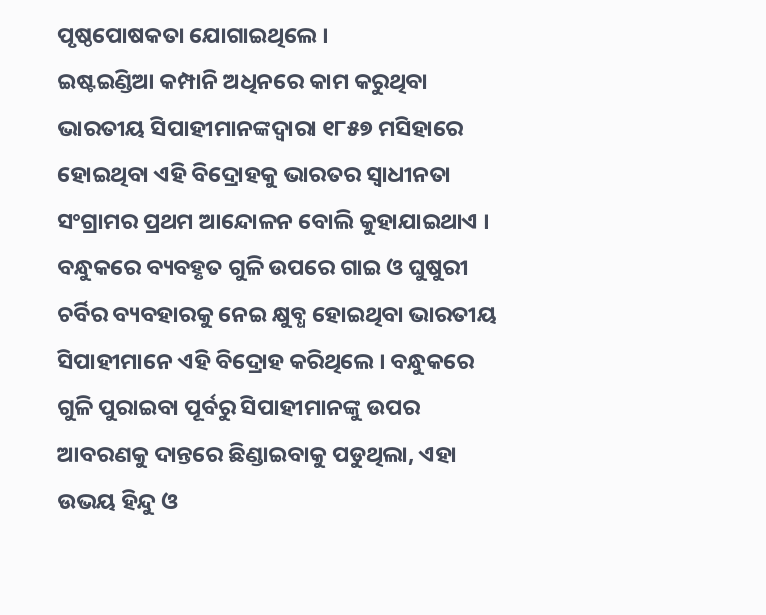ପୃଷ୍ଠପୋଷକତା ଯୋଗାଇଥିଲେ ।
ଇଷ୍ଟଇଣ୍ଡିଆ କମ୍ପାନି ଅଧିନରେ କାମ କରୁଥିବା ଭାରତୀୟ ସିପାହୀମାନଙ୍କଦ୍ୱାରା ୧୮୫୭ ମସିହାରେ ହୋଇଥିବା ଏହି ବିଦ୍ରୋହକୁ ଭାରତର ସ୍ୱାଧୀନତା ସଂଗ୍ରାମର ପ୍ରଥମ ଆନ୍ଦୋଳନ ବୋଲି କୁହାଯାଇଥାଏ । ବନ୍ଧୁକରେ ବ୍ୟବହୃତ ଗୁଳି ଉପରେ ଗାଇ ଓ ଘୁଷୁରୀ ଚର୍ବିର ବ୍ୟବହାରକୁ ନେଇ କ୍ଷୁବ୍ଧ ହୋଇଥିବା ଭାରତୀୟ ସିପାହୀମାନେ ଏହି ବିଦ୍ରୋହ କରିଥିଲେ । ବନ୍ଧୁକରେ ଗୁଳି ପୁରାଇବା ପୂର୍ବରୁ ସିପାହୀମାନଙ୍କୁ ଉପର ଆବରଣକୁ ଦାନ୍ତରେ ଛିଣ୍ଡାଇବାକୁ ପଡୁଥିଲା, ଏହା ଉଭୟ ହିନ୍ଦୁ ଓ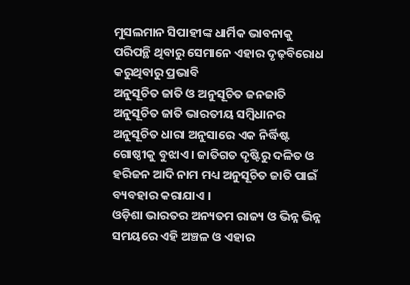ମୁସଲମାନ ସିପାହୀଙ୍କ ଧାର୍ମିକ ଭାବନାକୁ ପରିପନ୍ଥି ଥିବାରୁ ସେମାନେ ଏହାର ଦୃଢ଼ବିରୋଧ କରୁଥିବାରୁ ପ୍ରଭାବି
ଅନୁସୂଚିତ ଜାତି ଓ ଅନୁସୂଚିତ ଜନଜାତି
ଅନୁସୂଚିତ ଜାତି ଭାରତୀୟ ସମ୍ବିଧାନର ଅନୁସୂଚିତ ଧାରା ଅନୁସାରେ ଏକ ନିର୍ଦ୍ଧିଷ୍ଟ ଗୋଷ୍ଠୀକୁ ବୁଝାଏ । ଜାତିଗତ ଦୃଷ୍ଟିରୁ ଦଳିତ ଓ ହରିଜନ ଆଦି ନାମ ମଧ୍ୟ ଅନୁସୂଚିତ ଜାତି ପାଇଁ ବ୍ୟବହାର କରାଯାଏ ।
ଓଡ଼ିଶା ଭାରତର ଅନ୍ୟତମ ରାଜ୍ୟ ଓ ଭିନ୍ନ ଭିନ୍ନ ସମୟରେ ଏହି ଅଞ୍ଚଳ ଓ ଏହାର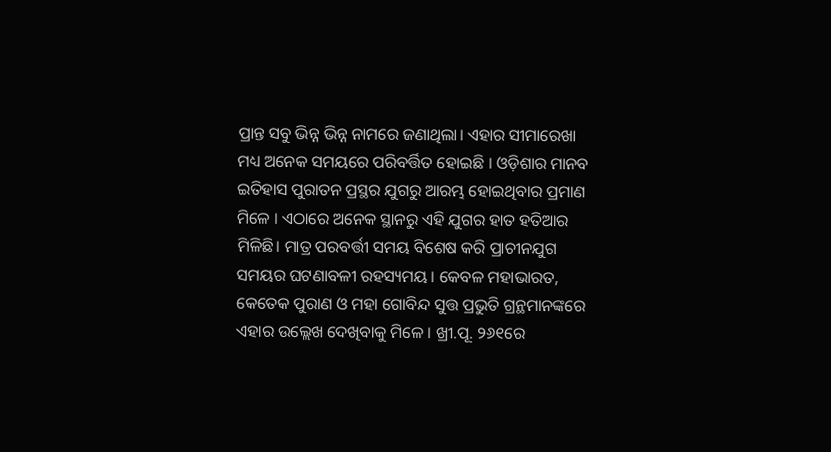ପ୍ରାନ୍ତ ସବୁ ଭିନ୍ନ ଭିନ୍ନ ନାମରେ ଜଣାଥିଲା। ଏହାର ସୀମାରେଖା ମଧ୍ୟ ଅନେକ ସମୟରେ ପରିବର୍ତ୍ତିତ ହୋଇଛି । ଓଡ଼ିଶାର ମାନବ ଇତିହାସ ପୁରାତନ ପ୍ରସ୍ଥର ଯୁଗରୁ ଆରମ୍ଭ ହୋଇଥିବାର ପ୍ରମାଣ ମିଳେ । ଏଠାରେ ଅନେକ ସ୍ଥାନରୁ ଏହି ଯୁଗର ହାତ ହତିଆର ମିଳିଛି। ମାତ୍ର ପରବର୍ତ୍ତୀ ସମୟ ବିଶେଷ କରି ପ୍ରାଚୀନଯୁଗ ସମୟର ଘଟଣାବଳୀ ରହସ୍ୟମୟ । କେବଳ ମହାଭାରତ, କେତେକ ପୁରାଣ ଓ ମହା ଗୋବିନ୍ଦ ସୁତ୍ତ ପ୍ରଭୁତି ଗ୍ରନ୍ଥମାନଙ୍କରେ ଏହାର ଉଲ୍ଲେଖ ଦେଖିବାକୁ ମିଳେ । ଖ୍ରୀ.ପୂ. ୨୬୧ରେ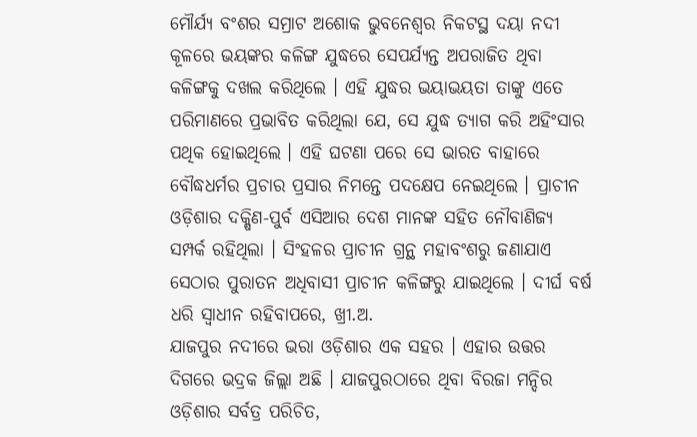ମୌର୍ଯ୍ୟ ବଂଶର ସମ୍ରାଟ ଅଶୋକ ଭୁବନେଶ୍ୱର ନିକଟସ୍ଥ ଦୟା ନଦୀ କୂଳରେ ଭୟଙ୍କର କଳିଙ୍ଗ ଯୁଦ୍ଧରେ ସେପର୍ଯ୍ୟନ୍ତ ଅପରାଜିତ ଥିବା କଳିଙ୍ଗକୁ ଦଖଲ କରିଥିଲେ । ଏହି ଯୁଦ୍ଧର ଭୟାଭୟତା ତାଙ୍କୁ ଏତେ ପରିମାଣରେ ପ୍ରଭାବିତ କରିଥିଲା ଯେ, ସେ ଯୁଦ୍ଧ ତ୍ୟାଗ କରି ଅହିଂସାର ପଥିକ ହୋଇଥିଲେ । ଏହି ଘଟଣା ପରେ ସେ ଭାରତ ବାହାରେ ବୌଦ୍ଧଧର୍ମର ପ୍ରଚାର ପ୍ରସାର ନିମନ୍ତେ ପଦକ୍ଷେପ ନେଇଥିଲେ । ପ୍ରାଚୀନ ଓଡ଼ିଶାର ଦକ୍ଷିଣ-ପୁର୍ବ ଏସିଆର ଦେଶ ମାନଙ୍କ ସହିତ ନୌବାଣିଜ୍ୟ ସମ୍ପର୍କ ରହିଥିଲା । ସିଂହଳର ପ୍ରାଚୀନ ଗ୍ରନ୍ଥ ମହାବଂଶରୁ ଜଣାଯାଏ ସେଠାର ପୁରାତନ ଅଧିବାସୀ ପ୍ରାଚୀନ କଳିଙ୍ଗରୁ ଯାଇଥିଲେ । ଦୀର୍ଘ ବର୍ଷ ଧରି ସ୍ୱାଧୀନ ରହିବାପରେ, ଖ୍ରୀ.ଅ.
ଯାଜପୁର ନଦୀରେ ଭରା ଓଡ଼ିଶାର ଏକ ସହର । ଏହାର ଉତ୍ତର ଦିଗରେ ଭଦ୍ରକ ଜିଲ୍ଲା ଅଛି । ଯାଜପୁରଠାରେ ଥିବା ବିରଜା ମନ୍ଦିର ଓଡ଼ିଶାର ସର୍ବତ୍ର ପରିଚିତ,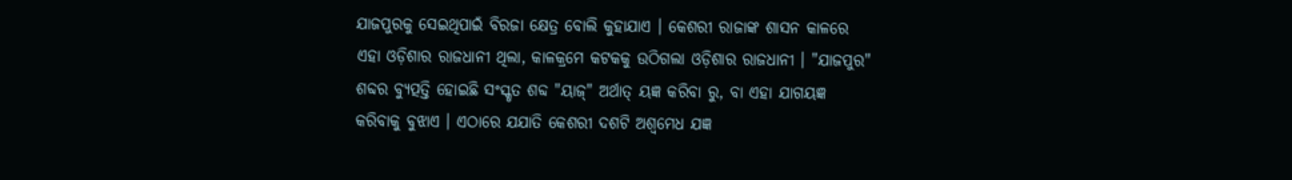ଯାଜପୁରକୁ ସେଇଥିପାଇଁ ବିରଜା କ୍ଷେତ୍ର ବୋଲି କୁହାଯାଏ । କେଶରୀ ରାଜାଙ୍କ ଶାସନ କାଳରେ ଏହା ଓଡ଼ିଶାର ରାଜଧାନୀ ଥିଲା, କାଳକ୍ରମେ କଟକକୁ ଉଠିଗଲା ଓଡ଼ିଶାର ରାଜଧାନୀ । "ଯାଜପୁର" ଶବ୍ଦର ବ୍ୟୁତ୍ପତ୍ତି ହୋଇଛି ସଂସ୍କୃତ ଶବ୍ଦ "ୟାଜ୍" ଅର୍ଥାତ୍ ୟଜ୍ଞ କରିବା ରୁ, ବା ଏହା ଯାଗୟଜ୍ଞ କରିବାକୁ ବୁଝାଏ । ଏଠାରେ ଯଯାତି କେଶରୀ ଦଶଟି ଅଶ୍ୱମେଧ ଯଜ୍ଞ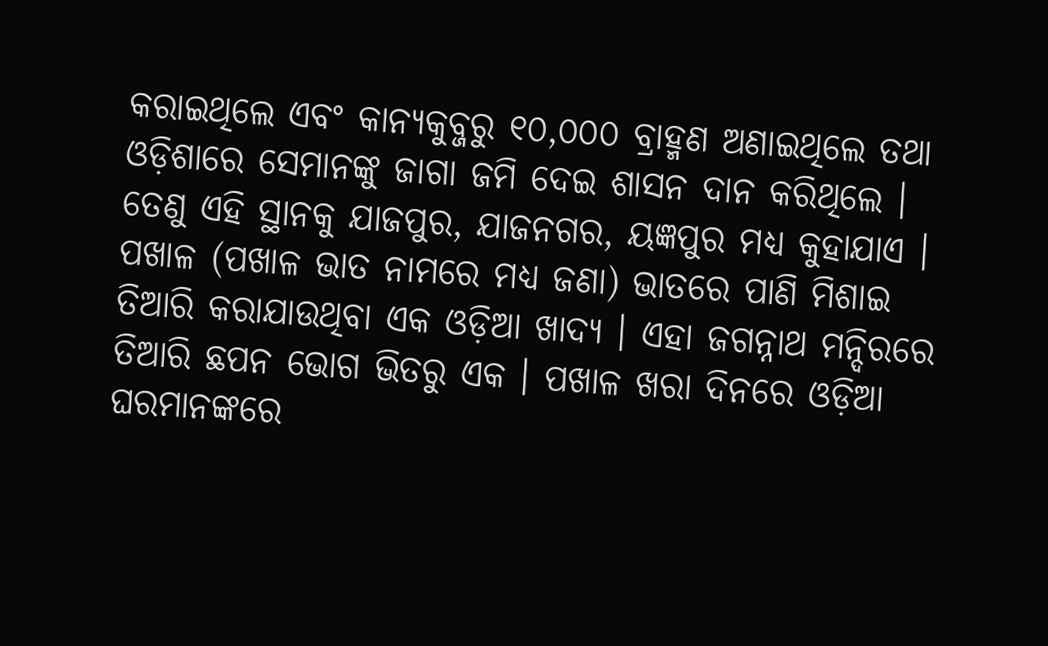କରାଇଥିଲେ ଏବଂ କାନ୍ୟକୁବ୍ଜରୁ ୧୦,୦୦୦ ବ୍ରାହ୍ମଣ ଅଣାଇଥିଲେ ତଥା ଓଡ଼ିଶାରେ ସେମାନଙ୍କୁ ଜାଗା ଜମି ଦେଇ ଶାସନ ଦାନ କରିଥିଲେ । ତେଣୁ ଏହି ସ୍ଥାନକୁ ଯାଜପୁର, ଯାଜନଗର, ୟଜ୍ଞପୁର ମଧ୍ୟ କୁହାଯାଏ ।
ପଖାଳ (ପଖାଳ ଭାତ ନାମରେ ମଧ୍ୟ ଜଣା) ଭାତରେ ପାଣି ମିଶାଇ ତିଆରି କରାଯାଉଥିବା ଏକ ଓଡ଼ିଆ ଖାଦ୍ୟ । ଏହା ଜଗନ୍ନାଥ ମନ୍ଦିରରେ ତିଆରି ଛପନ ଭୋଗ ଭିତରୁ ଏକ । ପଖାଳ ଖରା ଦିନରେ ଓଡ଼ିଆ ଘରମାନଙ୍କରେ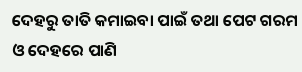ଦେହରୁ ତାତି କମାଇବା ପାଇଁ ତଥା ପେଟ ଗରମ ଓ ଦେହରେ ପାଣି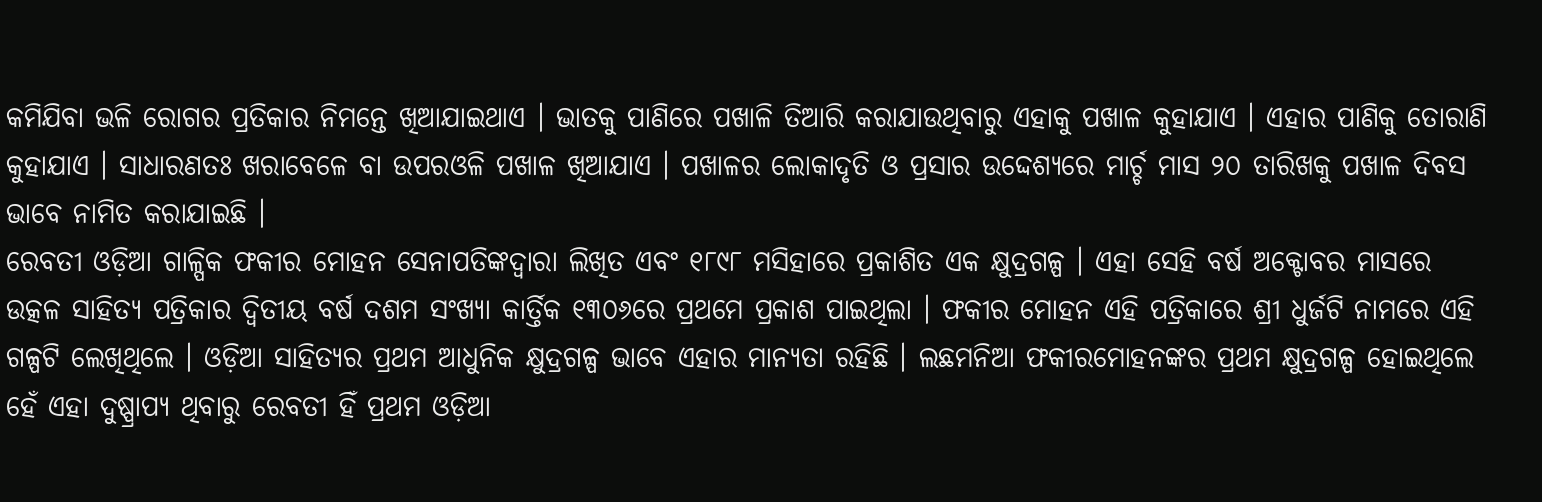କମିଯିବା ଭଳି ରୋଗର ପ୍ରତିକାର ନିମନ୍ତେ ଖିଆଯାଇଥାଏ । ଭାତକୁ ପାଣିରେ ପଖାଳି ତିଆରି କରାଯାଉଥିବାରୁ ଏହାକୁ ପଖାଳ କୁହାଯାଏ । ଏହାର ପାଣିକୁ ତୋରାଣି କୁହାଯାଏ । ସାଧାରଣତଃ ଖରାବେଳେ ବା ଉପରଓଳି ପଖାଳ ଖିଆଯାଏ । ପଖାଳର ଲୋକାଦୃତି ଓ ପ୍ରସାର ଉଦ୍ଦେଶ୍ୟରେ ମାର୍ଚ୍ଚ ମାସ ୨୦ ତାରିଖକୁ ପଖାଳ ଦିବସ ଭାବେ ନାମିତ କରାଯାଇଛି ।
ରେବତୀ ଓଡ଼ିଆ ଗାଳ୍ପିକ ଫକୀର ମୋହନ ସେନାପତିଙ୍କଦ୍ୱାରା ଲିଖିତ ଏବଂ ୧୮୯୮ ମସିହାରେ ପ୍ରକାଶିତ ଏକ କ୍ଷୁଦ୍ରଗଳ୍ପ । ଏହା ସେହି ବର୍ଷ ଅକ୍ଟୋବର ମାସରେ ଉତ୍କଳ ସାହିତ୍ୟ ପତ୍ରିକାର ଦ୍ୱିତୀୟ ବର୍ଷ ଦଶମ ସଂଖ୍ୟା କାର୍ତ୍ତିକ ୧୩୦୬ରେ ପ୍ରଥମେ ପ୍ରକାଶ ପାଇଥିଲା । ଫକୀର ମୋହନ ଏହି ପତ୍ରିକାରେ ଶ୍ରୀ ଧୁର୍ଜଟି ନାମରେ ଏହି ଗଳ୍ପଟି ଲେଖିଥିଲେ । ଓଡ଼ିଆ ସାହିତ୍ୟର ପ୍ରଥମ ଆଧୁନିକ କ୍ଷୁଦ୍ରଗଳ୍ପ ଭାବେ ଏହାର ମାନ୍ୟତା ରହିଛି । ଲଛମନିଆ ଫକୀରମୋହନଙ୍କର ପ୍ରଥମ କ୍ଷୁଦ୍ରଗଳ୍ପ ହୋଇଥିଲେ ହେଁ ଏହା ଦୁଷ୍ପ୍ରାପ୍ୟ ଥିବାରୁ ରେବତୀ ହିଁ ପ୍ରଥମ ଓଡ଼ିଆ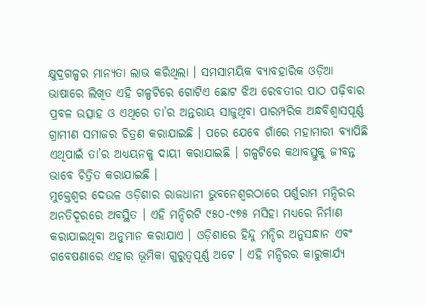କ୍ଷୁଦ୍ରଗଳ୍ପର ମାନ୍ୟତା ଲାଭ କରିଥିଲା । ସମସାମୟିକ ବ୍ୟାବହାରିକ ଓଡ଼ିଆ ଭାଷାରେ ଲିଖିତ ଏହି ଗଳ୍ପଟିରେ ଗୋଟିଏ ଛୋଟ ଝିଅ ରେବତୀର ପାଠ ପଢ଼ିବାର ପ୍ରବଳ ଉତ୍ସାହ ଓ ଏଥିରେ ତା’ର ଅନ୍ତରାୟ ସାଜୁଥିବା ପାରମ୍ପରିକ ଅନ୍ଧବିଶ୍ୱାସପୂର୍ଣ୍ଣ ଗ୍ରାମୀଣ ସମାଜର ଚିତ୍ରଣ କରାଯାଇଛି । ପରେ ଯେବେ ଗାଁରେ ମହାମାରୀ ବ୍ୟାପିଛି ଏଥିପାଇଁ ତା’ର ଅଧ୍ୟୟନକୁ ଦାୟୀ କରାଯାଇଛି । ଗଳ୍ପଟିରେ କଥାବସ୍ତୁକୁ ଜୀବନ୍ତ ଭାବେ ଚିତ୍ରିତ କରାଯାଇଛି ।
ମୁକ୍ତେଶ୍ୱର ଦେଉଳ ଓଡ଼ିଶାର ରାଜଧାନୀ ଭୁବନେଶ୍ୱରଠାରେ ପର୍ଶୁରାମ ମନ୍ଦିରର ଅନତିଦୂରରେ ଅବସ୍ଥିତ । ଏହି ମନ୍ଦିରଟି ୯୫୦-୯୭୫ ମସିହା ମଧ୍ୟରେ ନିର୍ମାଣ କରାଯାଇଥିବା ଅନୁମାନ କରାଯାଏ । ଓଡ଼ିଶାରେ ହିନ୍ଦୁ ମନ୍ଦିର ଅନୁସନ୍ଧାନ ଏବଂ ଗବେଷଣାରେ ଏହାର ଭୂମିକା ଗୁରୁତ୍ୱପୂର୍ଣ୍ଣ ଅଟେ । ଏହି ମନ୍ଦିରର କାରୁକାର୍ଯ୍ୟ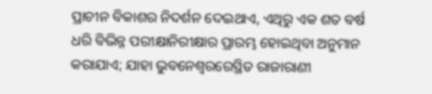ପ୍ରାଚୀନ ବିକାଶର ନିଦର୍ଶନ ଦେଇଥାଏ, ଏଥିରୁ ଏକ ଶତ ବର୍ଷ ଧରି ବିଭିନ୍ନ ପରୀକ୍ଷାନିରୀକ୍ଷାର ପ୍ରାରମ୍ଭ ହୋଇଥିବା ଅନୁମାନ କରାଯାଏ; ଯାହା ଭୁବନେଶ୍ୱରରେସ୍ଥିତ ରାଜାରାଣୀ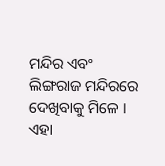ମନ୍ଦିର ଏବଂ ଲିଙ୍ଗରାଜ ମନ୍ଦିରରେ ଦେଖିବାକୁ ମିଳେ । ଏହା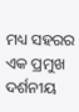ମଧ୍ୟ ସହରର ଏକ ପ୍ରମୁଖ ଦର୍ଶନୀୟ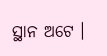ସ୍ଥାନ ଅଟେ ।